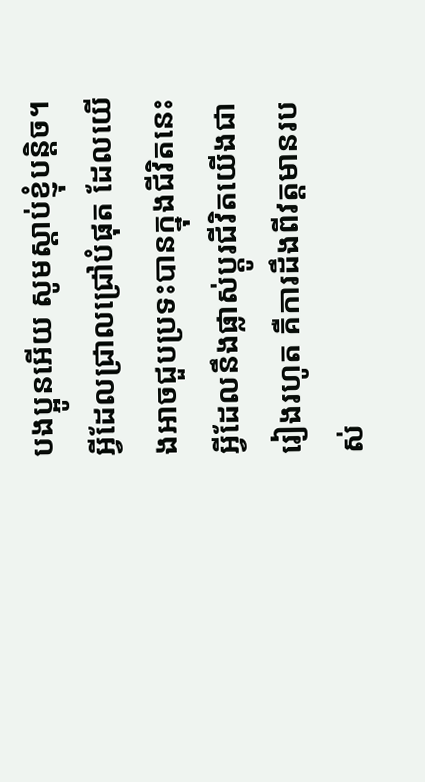បងប្អូនអើយ សូមស្ដាប់ខ្ញុំបន្តិច។ អ្វីដែលជ្រាលជ្រៅបំផុត ដែលយើងអាចជួបប្រទះបានក្នុងជីវិតនេះ អ្វីដែលនឹងផ្លាស់ប្ដូរជីវិតយើងជារៀងរហូត គឺការដឹងពីវត្តមានរបស់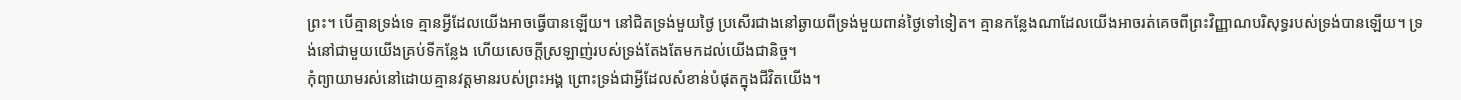ព្រះ។ បើគ្មានទ្រង់ទេ គ្មានអ្វីដែលយើងអាចធ្វើបានឡើយ។ នៅជិតទ្រង់មួយថ្ងៃ ប្រសើរជាងនៅឆ្ងាយពីទ្រង់មួយពាន់ថ្ងៃទៅទៀត។ គ្មានកន្លែងណាដែលយើងអាចរត់គេចពីព្រះវិញ្ញាណបរិសុទ្ធរបស់ទ្រង់បានឡើយ។ ទ្រង់នៅជាមួយយើងគ្រប់ទីកន្លែង ហើយសេចក្ដីស្រឡាញ់របស់ទ្រង់តែងតែមកដល់យើងជានិច្ច។
កុំព្យាយាមរស់នៅដោយគ្មានវត្តមានរបស់ព្រះអង្គ ព្រោះទ្រង់ជាអ្វីដែលសំខាន់បំផុតក្នុងជីវិតយើង។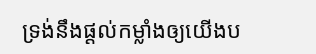ទ្រង់នឹងផ្ដល់កម្លាំងឲ្យយើងប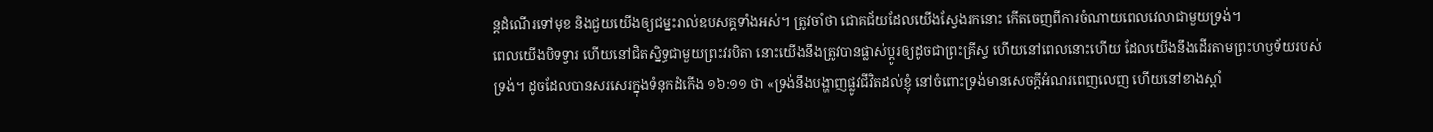ន្តដំណើរទៅមុខ និងជួយយើងឲ្យជម្នះរាល់ឧបសគ្គទាំងអស់។ ត្រូវចាំថា ជោគជ័យដែលយើងស្វែងរកនោះ កើតចេញពីការចំណាយពេលវេលាជាមួយទ្រង់។
ពេលយើងបិទទ្វារ ហើយនៅជិតស្និទ្ធជាមួយព្រះវរបិតា នោះយើងនឹងត្រូវបានផ្លាស់ប្ដូរឲ្យដូចជាព្រះគ្រីស្ទ ហើយនៅពេលនោះហើយ ដែលយើងនឹងដើរតាមព្រះហឫទ័យរបស់ទ្រង់។ ដូចដែលបានសរសេរក្នុងទំនុកដំកើង ១៦:១១ ថា «ទ្រង់នឹងបង្ហាញផ្លូវជីវិតដល់ខ្ញុំ នៅចំពោះទ្រង់មានសេចក្ដីអំណរពេញលេញ ហើយនៅខាងស្ដាំ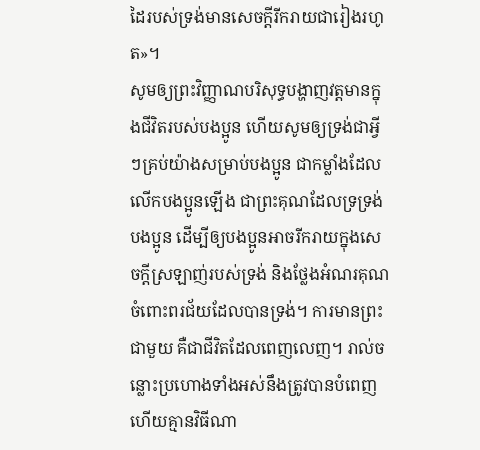ដៃរបស់ទ្រង់មានសេចក្ដីរីករាយជារៀងរហូត»។
សូមឲ្យព្រះវិញ្ញាណបរិសុទ្ធបង្ហាញវត្តមានក្នុងជីវិតរបស់បងប្អូន ហើយសូមឲ្យទ្រង់ជាអ្វីៗគ្រប់យ៉ាងសម្រាប់បងប្អូន ជាកម្លាំងដែលលើកបងប្អូនឡើង ជាព្រះគុណដែលទ្រទ្រង់បងប្អូន ដើម្បីឲ្យបងប្អូនអាចរីករាយក្នុងសេចក្ដីស្រឡាញ់របស់ទ្រង់ និងថ្លែងអំណរគុណចំពោះពរជ័យដែលបានទ្រង់។ ការមានព្រះជាមួយ គឺជាជីវិតដែលពេញលេញ។ រាល់ចន្លោះប្រហោងទាំងអស់នឹងត្រូវបានបំពេញ ហើយគ្មានវិធីណា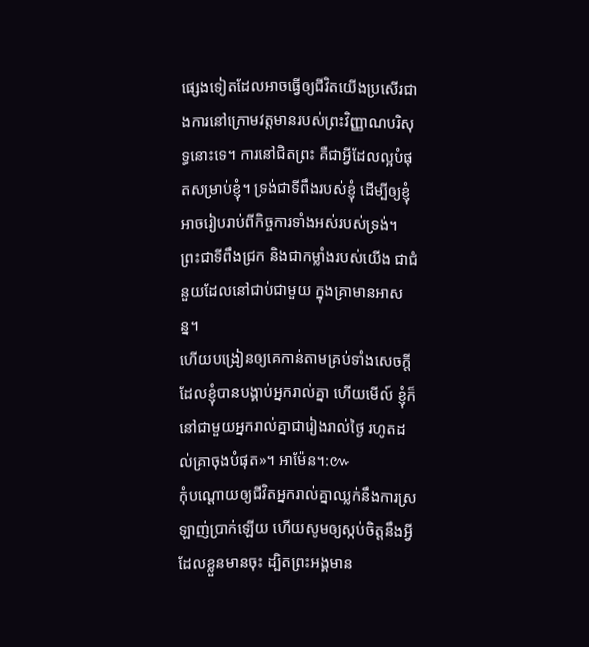ផ្សេងទៀតដែលអាចធ្វើឲ្យជីវិតយើងប្រសើរជាងការនៅក្រោមវត្តមានរបស់ព្រះវិញ្ញាណបរិសុទ្ធនោះទេ។ ការនៅជិតព្រះ គឺជាអ្វីដែលល្អបំផុតសម្រាប់ខ្ញុំ។ ទ្រង់ជាទីពឹងរបស់ខ្ញុំ ដើម្បីឲ្យខ្ញុំអាចរៀបរាប់ពីកិច្ចការទាំងអស់របស់ទ្រង់។
ព្រះជាទីពឹងជ្រក និងជាកម្លាំងរបស់យើង ជាជំនួយដែលនៅជាប់ជាមួយ ក្នុងគ្រាមានអាសន្ន។
ហើយបង្រៀនឲ្យគេកាន់តាមគ្រប់ទាំងសេចក្តីដែលខ្ញុំបានបង្គាប់អ្នករាល់គ្នា ហើយមើល៍ ខ្ញុំក៏នៅជាមួយអ្នករាល់គ្នាជារៀងរាល់ថ្ងៃ រហូតដល់គ្រាចុងបំផុត»។ អាម៉ែន។:៚
កុំបណ្ដោយឲ្យជីវិតអ្នករាល់គ្នាឈ្លក់នឹងការស្រឡាញ់ប្រាក់ឡើយ ហើយសូមឲ្យស្កប់ចិត្តនឹងអ្វីដែលខ្លួនមានចុះ ដ្បិតព្រះអង្គមាន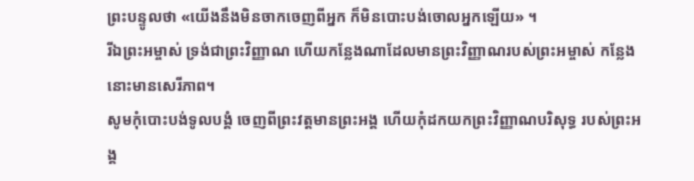ព្រះបន្ទូលថា «យើងនឹងមិនចាកចេញពីអ្នក ក៏មិនបោះបង់ចោលអ្នកឡើយ» ។
រីឯព្រះអម្ចាស់ ទ្រង់ជាព្រះវិញ្ញាណ ហើយកន្លែងណាដែលមានព្រះវិញ្ញាណរបស់ព្រះអម្ចាស់ កន្លែងនោះមានសេរីភាព។
សូមកុំបោះបង់ទូលបង្គំ ចេញពីព្រះវត្តមានព្រះអង្គ ហើយកុំដកយកព្រះវិញ្ញាណបរិសុទ្ធ របស់ព្រះអង្គ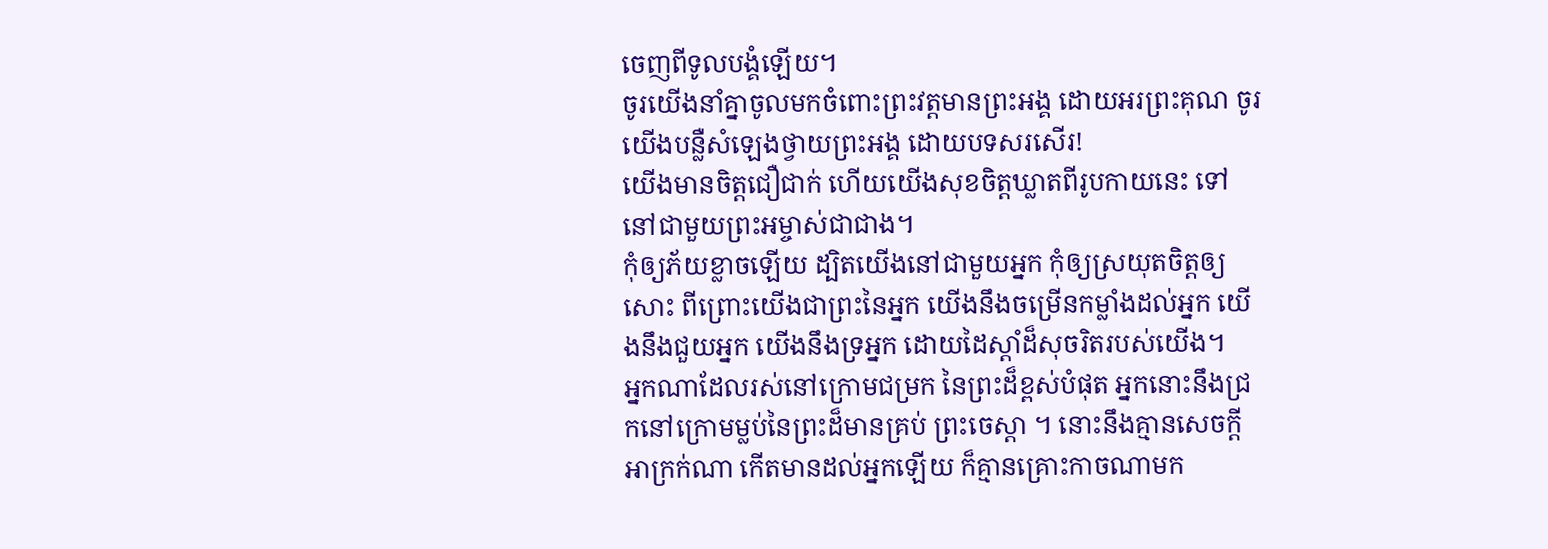ចេញពីទូលបង្គំឡើយ។
ចូរយើងនាំគ្នាចូលមកចំពោះព្រះវត្តមានព្រះអង្គ ដោយអរព្រះគុណ ចូរយើងបន្លឺសំឡេងថ្វាយព្រះអង្គ ដោយបទសរសើរ!
យើងមានចិត្តជឿជាក់ ហើយយើងសុខចិត្តឃ្លាតពីរូបកាយនេះ ទៅនៅជាមួយព្រះអម្ចាស់ជាជាង។
កុំឲ្យភ័យខ្លាចឡើយ ដ្បិតយើងនៅជាមួយអ្នក កុំឲ្យស្រយុតចិត្តឲ្យសោះ ពីព្រោះយើងជាព្រះនៃអ្នក យើងនឹងចម្រើនកម្លាំងដល់អ្នក យើងនឹងជួយអ្នក យើងនឹងទ្រអ្នក ដោយដៃស្តាំដ៏សុចរិតរបស់យើង។
អ្នកណាដែលរស់នៅក្រោមជម្រក នៃព្រះដ៏ខ្ពស់បំផុត អ្នកនោះនឹងជ្រកនៅក្រោមម្លប់នៃព្រះដ៏មានគ្រប់ ព្រះចេស្តា ។ នោះនឹងគ្មានសេចក្ដីអាក្រក់ណា កើតមានដល់អ្នកឡើយ ក៏គ្មានគ្រោះកាចណាមក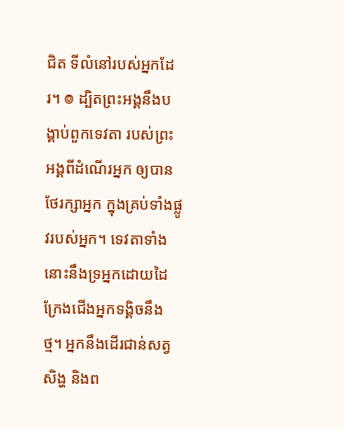ជិត ទីលំនៅរបស់អ្នកដែរ។ ៙ ដ្បិតព្រះអង្គនឹងបង្គាប់ពួកទេវតា របស់ព្រះអង្គពីដំណើរអ្នក ឲ្យបានថែរក្សាអ្នក ក្នុងគ្រប់ទាំងផ្លូវរបស់អ្នក។ ទេវតាទាំងនោះនឹងទ្រអ្នកដោយដៃ ក្រែងជើងអ្នកទង្គិចនឹងថ្ម។ អ្នកនឹងដើរជាន់សត្វសិង្ហ និងព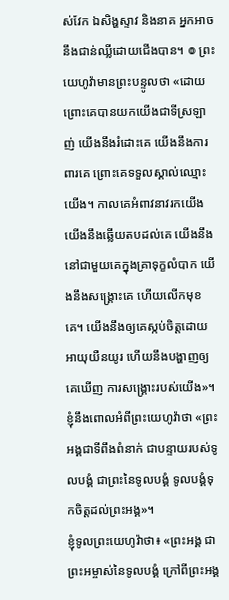ស់វែក ឯសិង្ហស្ទាវ និងនាគ អ្នកអាចនឹងជាន់ឈ្លីដោយជើងបាន។ ៙ ព្រះយេហូវ៉ាមានព្រះបន្ទូលថា «ដោយព្រោះគេបានយកយើងជាទីស្រឡាញ់ យើងនឹងរំដោះគេ យើងនឹងការពារគេ ព្រោះគេទទួលស្គាល់ឈ្មោះយើង។ កាលគេអំពាវនាវរកយើង យើងនឹងឆ្លើយតបដល់គេ យើងនឹងនៅជាមួយគេក្នុងគ្រាទុក្ខលំបាក យើងនឹងសង្គ្រោះគេ ហើយលើកមុខគេ។ យើងនឹងឲ្យគេស្កប់ចិត្តដោយអាយុយឺនយូរ ហើយនឹងបង្ហាញឲ្យគេឃើញ ការសង្គ្រោះរបស់យើង»។ ខ្ញុំនឹងពោលអំពីព្រះយេហូវ៉ាថា «ព្រះអង្គជាទីពឹងពំនាក់ ជាបន្ទាយរបស់ទូលបង្គំ ជាព្រះនៃទូលបង្គំ ទូលបង្គំទុកចិត្តដល់ព្រះអង្គ»។
ខ្ញុំទូលព្រះយេហូវ៉ាថា៖ «ព្រះអង្គ ជាព្រះអម្ចាស់នៃទូលបង្គំ ក្រៅពីព្រះអង្គ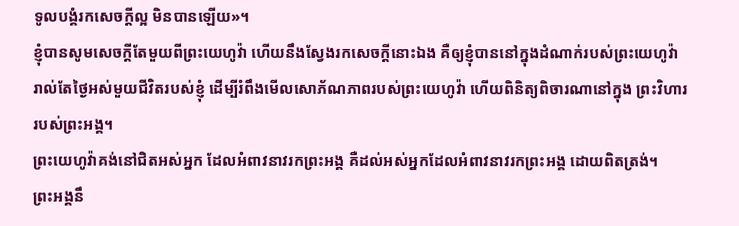ទូលបង្គំរកសេចក្ដីល្អ មិនបានឡើយ»។
ខ្ញុំបានសូមសេចក្ដីតែមួយពីព្រះយេហូវ៉ា ហើយនឹងស្វែងរកសេចក្ដីនោះឯង គឺឲ្យខ្ញុំបាននៅក្នុងដំណាក់របស់ព្រះយេហូវ៉ា រាល់តែថ្ងៃអស់មួយជីវិតរបស់ខ្ញុំ ដើម្បីរំពឹងមើលសោភ័ណភាពរបស់ព្រះយេហូវ៉ា ហើយពិនិត្យពិចារណានៅក្នុង ព្រះវិហាររបស់ព្រះអង្គ។
ព្រះយេហូវ៉ាគង់នៅជិតអស់អ្នក ដែលអំពាវនាវរកព្រះអង្គ គឺដល់អស់អ្នកដែលអំពាវនាវរកព្រះអង្គ ដោយពិតត្រង់។
ព្រះអង្គនឹ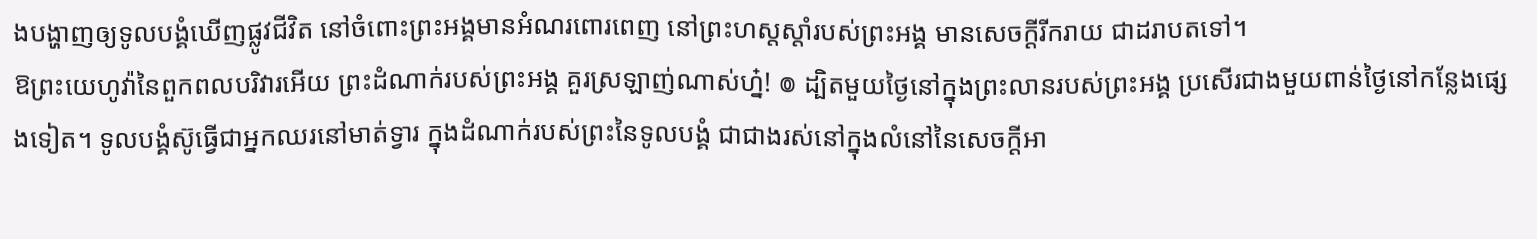ងបង្ហាញឲ្យទូលបង្គំឃើញផ្លូវជីវិត នៅចំពោះព្រះអង្គមានអំណរពោរពេញ នៅព្រះហស្តស្តាំរបស់ព្រះអង្គ មានសេចក្ដីរីករាយ ជាដរាបតទៅ។
ឱព្រះយេហូវ៉ានៃពួកពលបរិវារអើយ ព្រះដំណាក់របស់ព្រះអង្គ គួរស្រឡាញ់ណាស់ហ្ន៎! ៙ ដ្បិតមួយថ្ងៃនៅក្នុងព្រះលានរបស់ព្រះអង្គ ប្រសើរជាងមួយពាន់ថ្ងៃនៅកន្លែងផ្សេងទៀត។ ទូលបង្គំស៊ូធ្វើជាអ្នកឈរនៅមាត់ទ្វារ ក្នុងដំណាក់របស់ព្រះនៃទូលបង្គំ ជាជាងរស់នៅក្នុងលំនៅនៃសេចក្ដីអា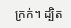ក្រក់។ ដ្បិត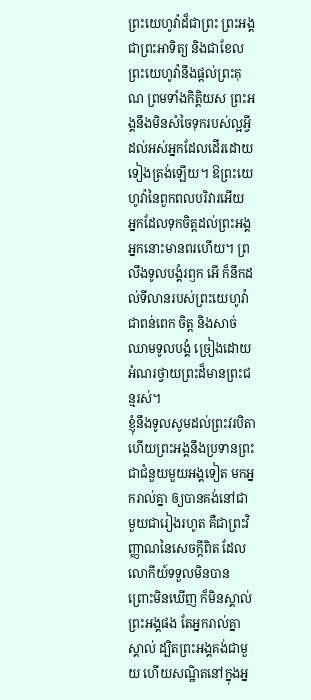ព្រះយេហូវ៉ាដ៏ជាព្រះ ព្រះអង្គជាព្រះអាទិត្យ និងជាខែល ព្រះយេហូវ៉ានឹងផ្តល់ព្រះគុណ ព្រមទាំងកិត្តិយស ព្រះអង្គនឹងមិនសំចៃទុករបស់ល្អអ្វី ដល់អស់អ្នកដែលដើរដោយទៀងត្រង់ឡើយ។ ឱព្រះយេហូវ៉ានៃពួកពលបរិវារអើយ អ្នកដែលទុកចិត្តដល់ព្រះអង្គ អ្នកនោះមានពរហើយ។ ព្រលឹងទូលបង្គំរឭក អើ ក៏នឹកដល់ទីលានរបស់ព្រះយេហូវ៉ា ជាពន់ពេក ចិត្ត និងសាច់ឈាមទូលបង្គំ ច្រៀងដោយអំណរថ្វាយព្រះដ៏មានព្រះជន្មរស់។
ខ្ញុំនឹងទូលសូមដល់ព្រះវរបិតា ហើយព្រះអង្គនឹងប្រទានព្រះជាជំនួយមួយអង្គទៀត មកអ្នករាល់គ្នា ឲ្យបានគង់នៅជាមួយជារៀងរហូត គឺជាព្រះវិញ្ញាណនៃសេចក្តីពិត ដែលលោកីយ៍ទទួលមិនបាន ព្រោះមិនឃើញ ក៏មិនស្គាល់ព្រះអង្គផង តែអ្នករាល់គ្នាស្គាល់ ដ្បិតព្រះអង្គគង់ជាមួយ ហើយសណ្ឋិតនៅក្នុងអ្ន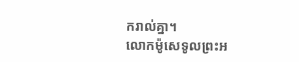ករាល់គ្នា។
លោកម៉ូសេទូលព្រះអ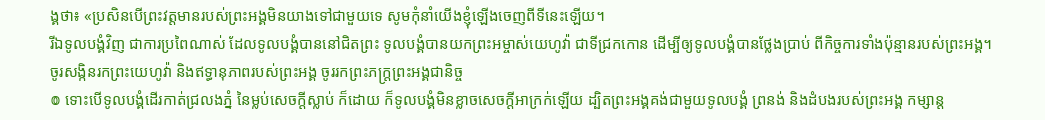ង្គថា៖ «ប្រសិនបើព្រះវត្តមានរបស់ព្រះអង្គមិនយាងទៅជាមួយទេ សូមកុំនាំយើងខ្ញុំឡើងចេញពីទីនេះឡើយ។
រីឯទូលបង្គំវិញ ជាការប្រពៃណាស់ ដែលទូលបង្គំបាននៅជិតព្រះ ទូលបង្គំបានយកព្រះអម្ចាស់យេហូវ៉ា ជាទីជ្រកកោន ដើម្បីឲ្យទូលបង្គំបានថ្លែងប្រាប់ ពីកិច្ចការទាំងប៉ុន្មានរបស់ព្រះអង្គ។
ចូរសង្កិនរកព្រះយេហូវ៉ា និងឥទ្ធានុភាពរបស់ព្រះអង្គ ចូររកព្រះភក្ត្រព្រះអង្គជានិច្ច
៙ ទោះបើទូលបង្គំដើរកាត់ជ្រលងភ្នំ នៃម្លប់សេចក្ដីស្លាប់ ក៏ដោយ ក៏ទូលបង្គំមិនខ្លាចសេចក្ដីអាក្រក់ឡើយ ដ្បិតព្រះអង្គគង់ជាមួយទូលបង្គំ ព្រនង់ និងដំបងរបស់ព្រះអង្គ កម្សាន្ត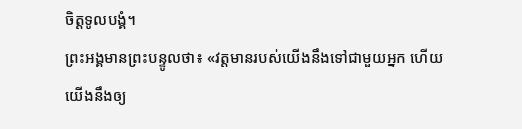ចិត្តទូលបង្គំ។
ព្រះអង្គមានព្រះបន្ទូលថា៖ «វត្តមានរបស់យើងនឹងទៅជាមួយអ្នក ហើយយើងនឹងឲ្យ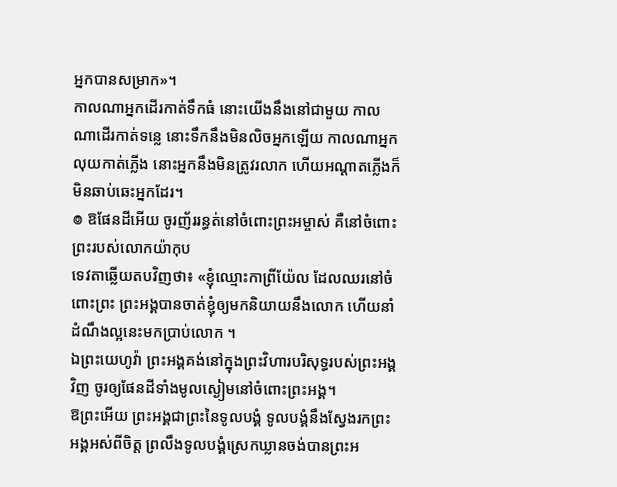អ្នកបានសម្រាក»។
កាលណាអ្នកដើរកាត់ទឹកធំ នោះយើងនឹងនៅជាមួយ កាលណាដើរកាត់ទន្លេ នោះទឹកនឹងមិនលិចអ្នកឡើយ កាលណាអ្នកលុយកាត់ភ្លើង នោះអ្នកនឹងមិនត្រូវរលាក ហើយអណ្ដាតភ្លើងក៏មិនឆាប់ឆេះអ្នកដែរ។
៙ ឱផែនដីអើយ ចូរញ័ររន្ធត់នៅចំពោះព្រះអម្ចាស់ គឺនៅចំពោះព្រះរបស់លោកយ៉ាកុប
ទេវតាឆ្លើយតបវិញថា៖ «ខ្ញុំឈ្មោះកាព្រីយ៉ែល ដែលឈរនៅចំពោះព្រះ ព្រះអង្គបានចាត់ខ្ញុំឲ្យមកនិយាយនឹងលោក ហើយនាំដំណឹងល្អនេះមកប្រាប់លោក ។
ឯព្រះយេហូវ៉ា ព្រះអង្គគង់នៅក្នុងព្រះវិហារបរិសុទ្ធរបស់ព្រះអង្គវិញ ចូរឲ្យផែនដីទាំងមូលស្ងៀមនៅចំពោះព្រះអង្គ។
ឱព្រះអើយ ព្រះអង្គជាព្រះនៃទូលបង្គំ ទូលបង្គំនឹងស្វែងរកព្រះអង្គអស់ពីចិត្ត ព្រលឹងទូលបង្គំស្រេកឃ្លានចង់បានព្រះអ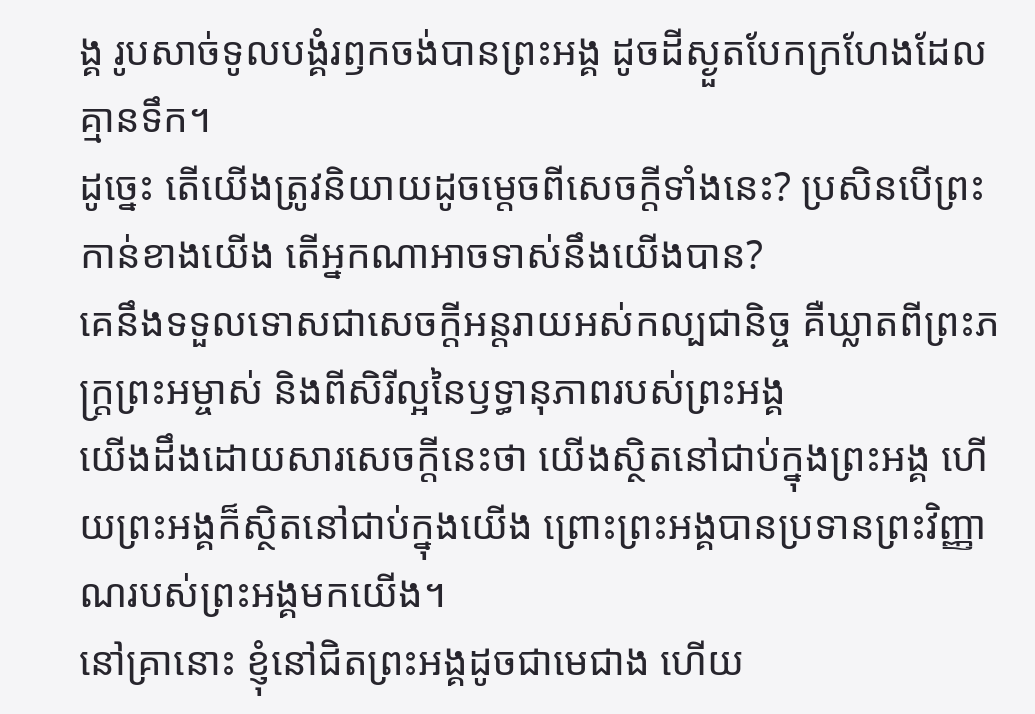ង្គ រូបសាច់ទូលបង្គំរឭកចង់បានព្រះអង្គ ដូចដីស្ងួតបែកក្រហែងដែលគ្មានទឹក។
ដូច្នេះ តើយើងត្រូវនិយាយដូចម្តេចពីសេចក្តីទាំងនេះ? ប្រសិនបើព្រះកាន់ខាងយើង តើអ្នកណាអាចទាស់នឹងយើងបាន?
គេនឹងទទួលទោសជាសេចក្ដីអន្តរាយអស់កល្បជានិច្ច គឺឃ្លាតពីព្រះភក្ត្រព្រះអម្ចាស់ និងពីសិរីល្អនៃឫទ្ធានុភាពរបស់ព្រះអង្គ
យើងដឹងដោយសារសេចក្ដីនេះថា យើងស្ថិតនៅជាប់ក្នុងព្រះអង្គ ហើយព្រះអង្គក៏ស្ថិតនៅជាប់ក្នុងយើង ព្រោះព្រះអង្គបានប្រទានព្រះវិញ្ញាណរបស់ព្រះអង្គមកយើង។
នៅគ្រានោះ ខ្ញុំនៅជិតព្រះអង្គដូចជាមេជាង ហើយ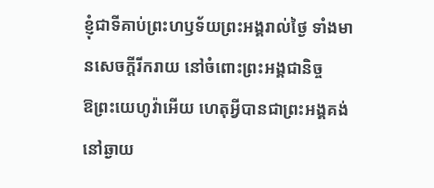ខ្ញុំជាទីគាប់ព្រះហឫទ័យព្រះអង្គរាល់ថ្ងៃ ទាំងមានសេចក្ដីរីករាយ នៅចំពោះព្រះអង្គជានិច្ច
ឱព្រះយេហូវ៉ាអើយ ហេតុអ្វីបានជាព្រះអង្គគង់នៅឆ្ងាយ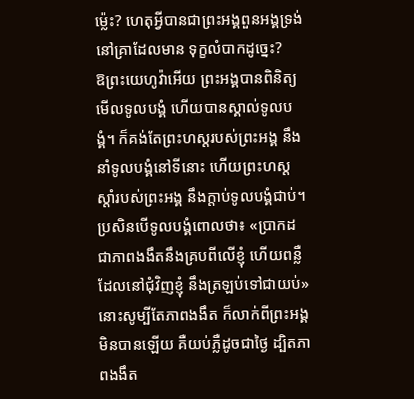ម៉្លេះ? ហេតុអ្វីបានជាព្រះអង្គពួនអង្គទ្រង់ នៅគ្រាដែលមាន ទុក្ខលំបាកដូច្នេះ?
ឱព្រះយេហូវ៉ាអើយ ព្រះអង្គបានពិនិត្យមើលទូលបង្គំ ហើយបានស្គាល់ទូលបង្គំ។ ក៏គង់តែព្រះហស្តរបស់ព្រះអង្គ នឹងនាំទូលបង្គំនៅទីនោះ ហើយព្រះហស្តស្តាំរបស់ព្រះអង្គ នឹងក្តាប់ទូលបង្គំជាប់។ ប្រសិនបើទូលបង្គំពោលថា៖ «ប្រាកដជាភាពងងឹតនឹងគ្របពីលើខ្ញុំ ហើយពន្លឺដែលនៅជុំវិញខ្ញុំ នឹងត្រឡប់ទៅជាយប់» នោះសូម្បីតែភាពងងឹត ក៏លាក់ពីព្រះអង្គមិនបានឡើយ គឺយប់ភ្លឺដូចជាថ្ងៃ ដ្បិតភាពងងឹត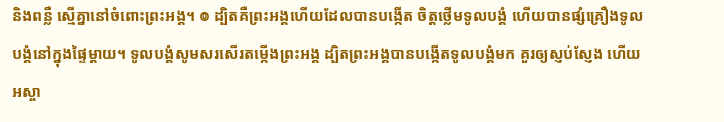និងពន្លឺ ស្មើគ្នានៅចំពោះព្រះអង្គ។ ៙ ដ្បិតគឺព្រះអង្គហើយដែលបានបង្កើត ចិត្តថ្លើមទូលបង្គំ ហើយបានផ្សំគ្រឿងទូលបង្គំនៅក្នុងផ្ទៃម្តាយ។ ទូលបង្គំសូមសរសើរតម្កើងព្រះអង្គ ដ្បិតព្រះអង្គបានបង្កើតទូលបង្គំមក គួរឲ្យស្ញប់ស្ញែង ហើយអស្ចា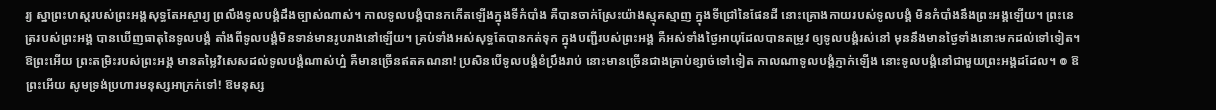រ្យ ស្នាព្រះហស្តរបស់ព្រះអង្គសុទ្ធតែអស្ចារ្យ ព្រលឹងទូលបង្គំដឹងច្បាស់ណាស់។ កាលទូលបង្គំបានកកើតឡើងក្នុងទីកំបាំង គឺបានចាក់ស្រែះយ៉ាងស្មុគស្មាញ ក្នុងទីជ្រៅនៃផែនដី នោះគ្រោងកាយរបស់ទូលបង្គំ មិនកំបាំងនឹងព្រះអង្គឡើយ។ ព្រះនេត្ររបស់ព្រះអង្គ បានឃើញធាតុនៃទូលបង្គំ តាំងពីទូលបង្គំមិនទាន់មានរូបរាងនៅឡើយ។ គ្រប់ទាំងអស់សុទ្ធតែបានកត់ទុក ក្នុងបញ្ជីរបស់ព្រះអង្គ គឺអស់ទាំងថ្ងៃអាយុដែលបានតម្រូវ ឲ្យទូលបង្គំរស់នៅ មុននឹងមានថ្ងៃទាំងនោះមកដល់ទៅទៀត។ ឱព្រះអើយ ព្រះតម្រិះរបស់ព្រះអង្គ មានតម្លៃវិសេសដល់ទូលបង្គំណាស់ហ្ន៎ គឺមានច្រើនឥតគណនា! ប្រសិនបើទូលបង្គំខំប្រឹងរាប់ នោះមានច្រើនជាងគ្រាប់ខ្សាច់ទៅទៀត កាលណាទូលបង្គំភ្ញាក់ឡើង នោះទូលបង្គំនៅជាមួយព្រះអង្គដដែល។ ៙ ឱព្រះអើយ សូមទ្រង់ប្រហារមនុស្សអាក្រក់ទៅ! ឱមនុស្ស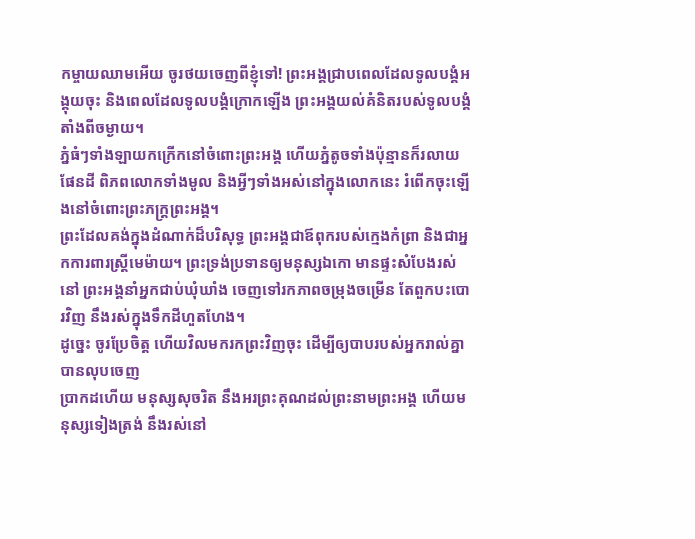កម្ចាយឈាមអើយ ចូរថយចេញពីខ្ញុំទៅ! ព្រះអង្គជ្រាបពេលដែលទូលបង្គំអង្គុយចុះ និងពេលដែលទូលបង្គំក្រោកឡើង ព្រះអង្គយល់គំនិតរបស់ទូលបង្គំតាំងពីចម្ងាយ។
ភ្នំធំៗទាំងឡាយកក្រើកនៅចំពោះព្រះអង្គ ហើយភ្នំតូចទាំងប៉ុន្មានក៏រលាយ ផែនដី ពិភពលោកទាំងមូល និងអ្វីៗទាំងអស់នៅក្នុងលោកនេះ រំពើកចុះឡើងនៅចំពោះព្រះភក្ត្រព្រះអង្គ។
ព្រះដែលគង់ក្នុងដំណាក់ដ៏បរិសុទ្ធ ព្រះអង្គជាឪពុករបស់ក្មេងកំព្រា និងជាអ្នកការពារស្ត្រីមេម៉ាយ។ ព្រះទ្រង់ប្រទានឲ្យមនុស្សឯកោ មានផ្ទះសំបែងរស់នៅ ព្រះអង្គនាំអ្នកជាប់ឃុំឃាំង ចេញទៅរកភាពចម្រុងចម្រើន តែពួកបះបោរវិញ នឹងរស់ក្នុងទឹកដីហួតហែង។
ដូច្នេះ ចូរប្រែចិត្ត ហើយវិលមករកព្រះវិញចុះ ដើម្បីឲ្យបាបរបស់អ្នករាល់គ្នាបានលុបចេញ
ប្រាកដហើយ មនុស្សសុចរិត នឹងអរព្រះគុណដល់ព្រះនាមព្រះអង្គ ហើយមនុស្សទៀងត្រង់ នឹងរស់នៅ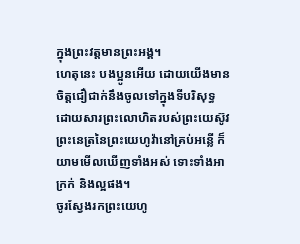ក្នុងព្រះវត្តមានព្រះអង្គ។
ហេតុនេះ បងប្អូនអើយ ដោយយើងមានចិត្តជឿជាក់នឹងចូលទៅក្នុងទីបរិសុទ្ធ ដោយសារព្រះលោហិតរបស់ព្រះយេស៊ូវ
ព្រះនេត្រនៃព្រះយេហូវ៉ានៅគ្រប់អន្លើ ក៏យាមមើលឃើញទាំងអស់ ទោះទាំងអាក្រក់ និងល្អផង។
ចូរស្វែងរកព្រះយេហូ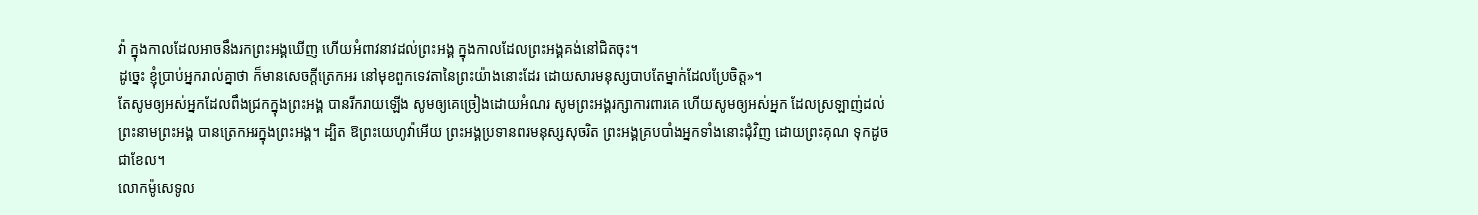វ៉ា ក្នុងកាលដែលអាចនឹងរកព្រះអង្គឃើញ ហើយអំពាវនាវដល់ព្រះអង្គ ក្នុងកាលដែលព្រះអង្គគង់នៅជិតចុះ។
ដូច្នេះ ខ្ញុំប្រាប់អ្នករាល់គ្នាថា ក៏មានសេចក្តីត្រេកអរ នៅមុខពួកទេវតានៃព្រះយ៉ាងនោះដែរ ដោយសារមនុស្សបាបតែម្នាក់ដែលប្រែចិត្ត»។
តែសូមឲ្យអស់អ្នកដែលពឹងជ្រកក្នុងព្រះអង្គ បានរីករាយឡើង សូមឲ្យគេច្រៀងដោយអំណរ សូមព្រះអង្គរក្សាការពារគេ ហើយសូមឲ្យអស់អ្នក ដែលស្រឡាញ់ដល់ព្រះនាមព្រះអង្គ បានត្រេកអរក្នុងព្រះអង្គ។ ដ្បិត ឱព្រះយេហូវ៉ាអើយ ព្រះអង្គប្រទានពរមនុស្សសុចរិត ព្រះអង្គគ្របបាំងអ្នកទាំងនោះជុំវិញ ដោយព្រះគុណ ទុកដូចជាខែល។
លោកម៉ូសេទូល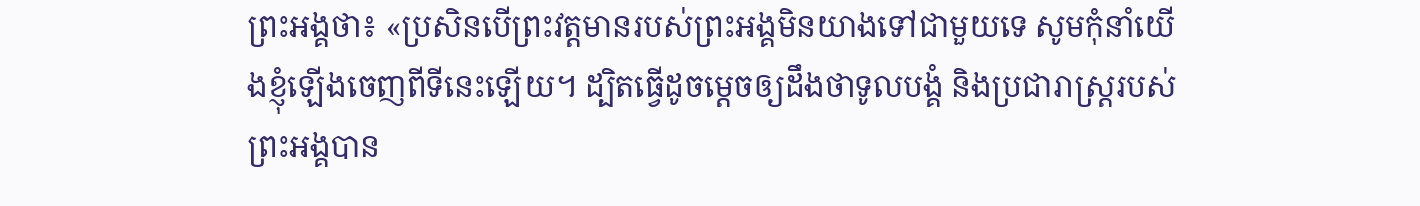ព្រះអង្គថា៖ «ប្រសិនបើព្រះវត្តមានរបស់ព្រះអង្គមិនយាងទៅជាមួយទេ សូមកុំនាំយើងខ្ញុំឡើងចេញពីទីនេះឡើយ។ ដ្បិតធ្វើដូចម្តេចឲ្យដឹងថាទូលបង្គំ និងប្រជារាស្ត្ររបស់ព្រះអង្គបាន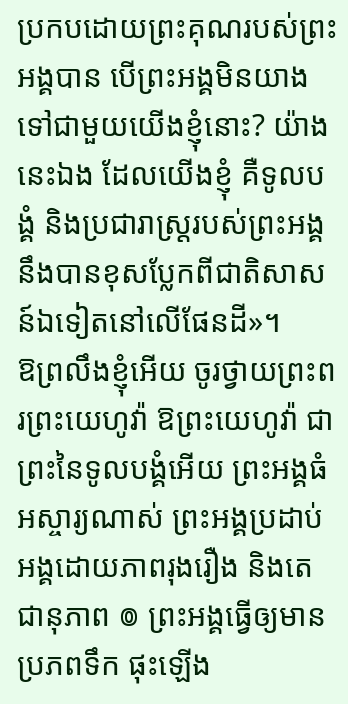ប្រកបដោយព្រះគុណរបស់ព្រះអង្គបាន បើព្រះអង្គមិនយាងទៅជាមួយយើងខ្ញុំនោះ? យ៉ាងនេះឯង ដែលយើងខ្ញុំ គឺទូលបង្គំ និងប្រជារាស្ត្ររបស់ព្រះអង្គនឹងបានខុសប្លែកពីជាតិសាសន៍ឯទៀតនៅលើផែនដី»។
ឱព្រលឹងខ្ញុំអើយ ចូរថ្វាយព្រះពរព្រះយេហូវ៉ា ឱព្រះយេហូវ៉ា ជាព្រះនៃទូលបង្គំអើយ ព្រះអង្គធំអស្ចារ្យណាស់ ព្រះអង្គប្រដាប់អង្គដោយភាពរុងរឿង និងតេជានុភាព ៙ ព្រះអង្គធ្វើឲ្យមានប្រភពទឹក ផុះឡើង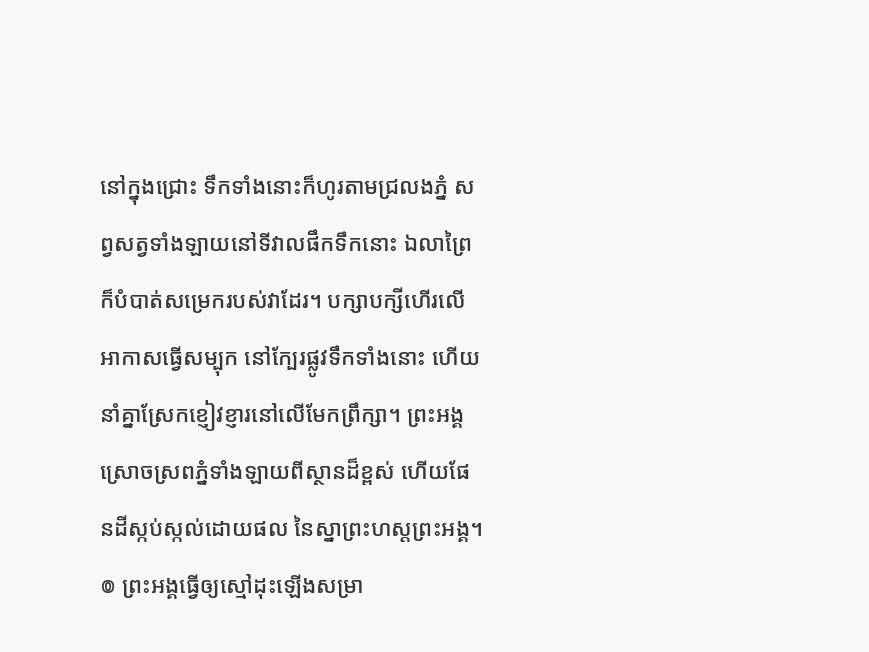នៅក្នុងជ្រោះ ទឹកទាំងនោះក៏ហូរតាមជ្រលងភ្នំ សព្វសត្វទាំងឡាយនៅទីវាលផឹកទឹកនោះ ឯលាព្រៃក៏បំបាត់សម្រេករបស់វាដែរ។ បក្សាបក្សីហើរលើអាកាសធ្វើសម្បុក នៅក្បែរផ្លូវទឹកទាំងនោះ ហើយនាំគ្នាស្រែកខ្ញៀវខ្ញារនៅលើមែកព្រឹក្សា។ ព្រះអង្គស្រោចស្រពភ្នំទាំងឡាយពីស្ថានដ៏ខ្ពស់ ហើយផែនដីស្កប់ស្កល់ដោយផល នៃស្នាព្រះហស្តព្រះអង្គ។ ៙ ព្រះអង្គធ្វើឲ្យស្មៅដុះឡើងសម្រា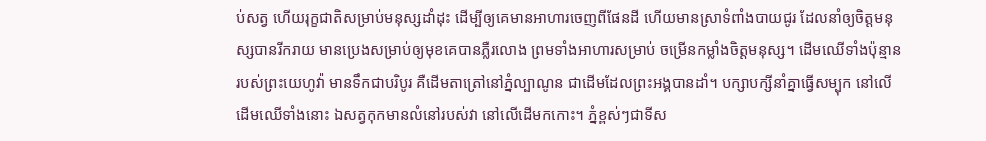ប់សត្វ ហើយរុក្ខជាតិសម្រាប់មនុស្សដាំដុះ ដើម្បីឲ្យគេមានអាហារចេញពីផែនដី ហើយមានស្រាទំពាំងបាយជូរ ដែលនាំឲ្យចិត្តមនុស្សបានរីករាយ មានប្រេងសម្រាប់ឲ្យមុខគេបានភ្លឺរលោង ព្រមទាំងអាហារសម្រាប់ ចម្រើនកម្លាំងចិត្តមនុស្ស។ ដើមឈើទាំងប៉ុន្មានរបស់ព្រះយេហូវ៉ា មានទឹកជាបរិបូរ គឺដើមតាត្រៅនៅភ្នំល្បាណូន ជាដើមដែលព្រះអង្គបានដាំ។ បក្សាបក្សីនាំគ្នាធ្វើសម្បុក នៅលើដើមឈើទាំងនោះ ឯសត្វកុកមានលំនៅរបស់វា នៅលើដើមកកោះ។ ភ្នំខ្ពស់ៗជាទីស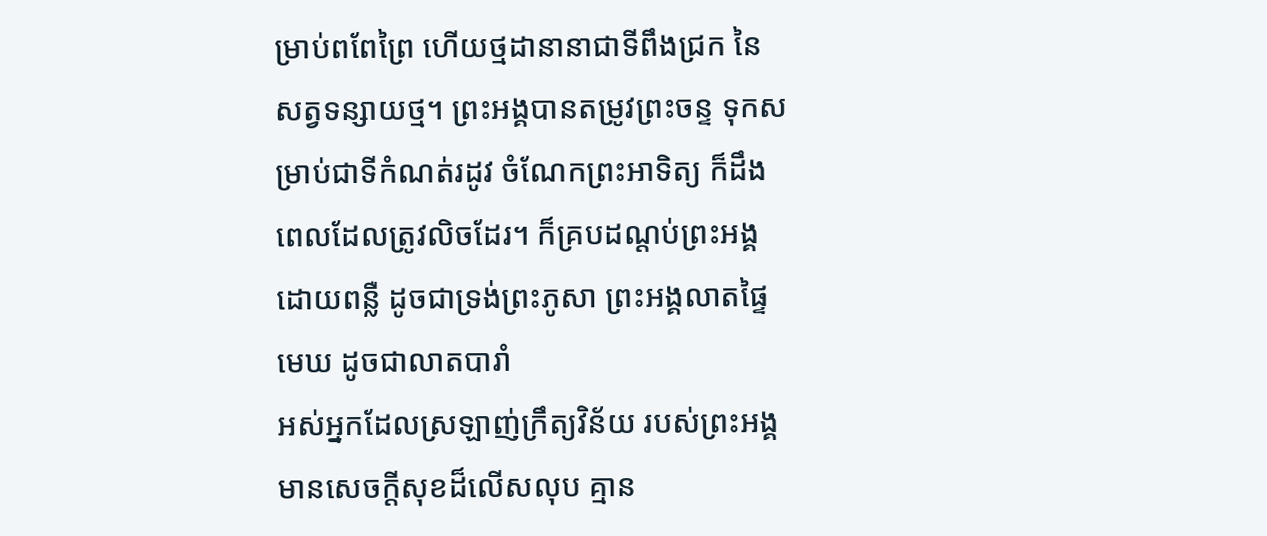ម្រាប់ពពែព្រៃ ហើយថ្មដានានាជាទីពឹងជ្រក នៃសត្វទន្សាយថ្ម។ ព្រះអង្គបានតម្រូវព្រះចន្ទ ទុកសម្រាប់ជាទីកំណត់រដូវ ចំណែកព្រះអាទិត្យ ក៏ដឹងពេលដែលត្រូវលិចដែរ។ ក៏គ្របដណ្ដប់ព្រះអង្គដោយពន្លឺ ដូចជាទ្រង់ព្រះភូសា ព្រះអង្គលាតផ្ទៃមេឃ ដូចជាលាតបារាំ
អស់អ្នកដែលស្រឡាញ់ក្រឹត្យវិន័យ របស់ព្រះអង្គ មានសេចក្ដីសុខដ៏លើសលុប គ្មាន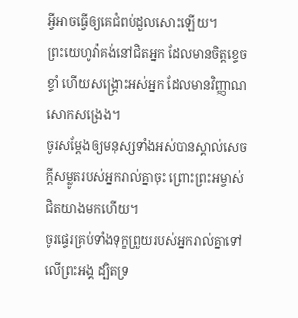អ្វីអាចធ្វើឲ្យគេជំពប់ដួលសោះឡើយ។
ព្រះយេហូវ៉ាគង់នៅជិតអ្នក ដែលមានចិត្តខ្ទេចខ្ទាំ ហើយសង្គ្រោះអស់អ្នក ដែលមានវិញ្ញាណសោកសង្រេង។
ចូរសម្តែងឲ្យមនុស្សទាំងអស់បានស្គាល់សេចក្ដីសម្លូតរបស់អ្នករាល់គ្នាចុះ ព្រោះព្រះអម្ចាស់ជិតយាងមកហើយ។
ចូរផ្ទេរគ្រប់ទាំងទុក្ខព្រួយរបស់អ្នករាល់គ្នាទៅលើព្រះអង្គ ដ្បិតទ្រ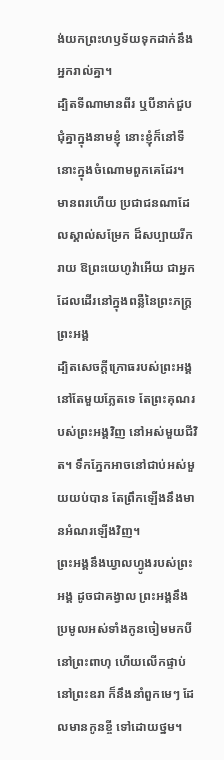ង់យកព្រះហឫទ័យទុកដាក់នឹងអ្នករាល់គ្នា។
ដ្បិតទីណាមានពីរ ឬបីនាក់ជួបជុំគ្នាក្នុងនាមខ្ញុំ នោះខ្ញុំក៏នៅទីនោះក្នុងចំណោមពួកគេដែរ។
មានពរហើយ ប្រជាជនណាដែលស្គាល់សម្រែក ដ៏សប្បាយរីករាយ ឱព្រះយេហូវ៉ាអើយ ជាអ្នកដែលដើរនៅក្នុងពន្លឺនៃព្រះភក្ត្រព្រះអង្គ
ដ្បិតសេចក្ដីក្រោធរបស់ព្រះអង្គ នៅតែមួយភ្លែតទេ តែព្រះគុណរបស់ព្រះអង្គវិញ នៅអស់មួយជីវិត។ ទឹកភ្នែកអាចនៅជាប់អស់មួយយប់បាន តែព្រឹកឡើងនឹងមានអំណរឡើងវិញ។
ព្រះអង្គនឹងឃ្វាលហ្វូងរបស់ព្រះអង្គ ដូចជាគង្វាល ព្រះអង្គនឹងប្រមូលអស់ទាំងកូនចៀមមកបីនៅព្រះពាហុ ហើយលើកផ្ទាប់នៅព្រះឧរា ក៏នឹងនាំពួកមេៗ ដែលមានកូនខ្ចី ទៅដោយថ្នម។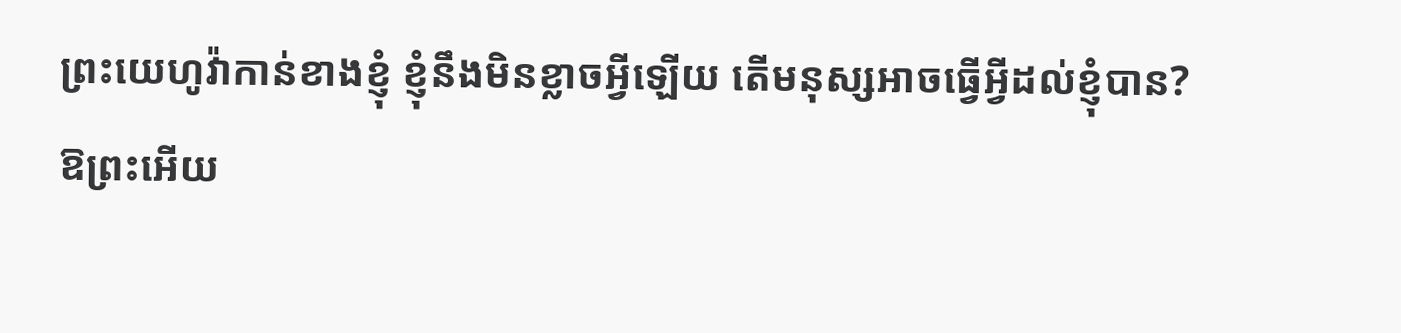ព្រះយេហូវ៉ាកាន់ខាងខ្ញុំ ខ្ញុំនឹងមិនខ្លាចអ្វីឡើយ តើមនុស្សអាចធ្វើអ្វីដល់ខ្ញុំបាន?
ឱព្រះអើយ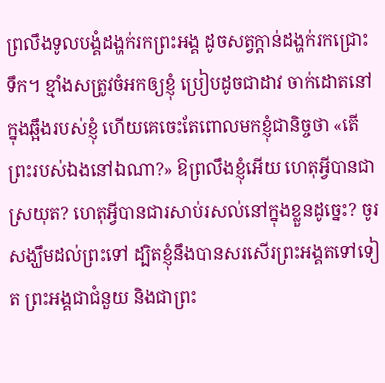ព្រលឹងទូលបង្គំដង្ហក់រកព្រះអង្គ ដូចសត្វក្តាន់ដង្ហក់រកជ្រោះទឹក។ ខ្មាំងសត្រូវចំអកឲ្យខ្ញុំ ប្រៀបដូចជាដាវ ចាក់ដោតនៅក្នុងឆ្អឹងរបស់ខ្ញុំ ហើយគេចេះតែពោលមកខ្ញុំជានិច្ចថា «តើព្រះរបស់ឯងនៅឯណា?» ឱព្រលឹងខ្ញុំអើយ ហេតុអ្វីបានជាស្រយុត? ហេតុអ្វីបានជារសាប់រសល់នៅក្នុងខ្លួនដូច្នេះ? ចូរសង្ឃឹមដល់ព្រះទៅ ដ្បិតខ្ញុំនឹងបានសរសើរព្រះអង្គតទៅទៀត ព្រះអង្គជាជំនួយ និងជាព្រះ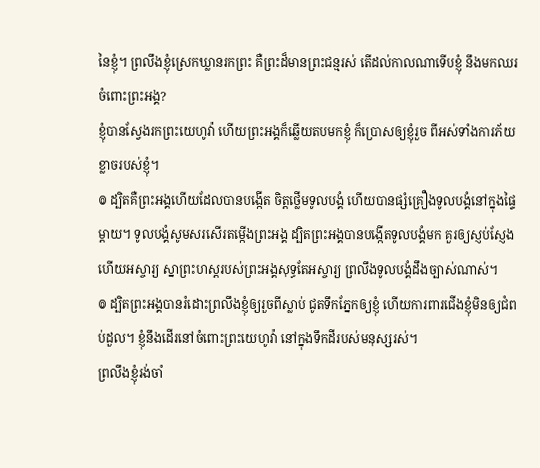នៃខ្ញុំ។ ព្រលឹងខ្ញុំស្រេកឃ្លានរកព្រះ គឺព្រះដ៏មានព្រះជន្មរស់ តើដល់កាលណាទើបខ្ញុំ នឹងមកឈរចំពោះព្រះអង្គ?
ខ្ញុំបានស្វែងរកព្រះយេហូវ៉ា ហើយព្រះអង្គក៏ឆ្លើយតបមកខ្ញុំ ក៏ប្រោសឲ្យខ្ញុំរួច ពីអស់ទាំងការភ័យខ្លាចរបស់ខ្ញុំ។
៙ ដ្បិតគឺព្រះអង្គហើយដែលបានបង្កើត ចិត្តថ្លើមទូលបង្គំ ហើយបានផ្សំគ្រឿងទូលបង្គំនៅក្នុងផ្ទៃម្តាយ។ ទូលបង្គំសូមសរសើរតម្កើងព្រះអង្គ ដ្បិតព្រះអង្គបានបង្កើតទូលបង្គំមក គួរឲ្យស្ញប់ស្ញែង ហើយអស្ចារ្យ ស្នាព្រះហស្តរបស់ព្រះអង្គសុទ្ធតែអស្ចារ្យ ព្រលឹងទូលបង្គំដឹងច្បាស់ណាស់។
៙ ដ្បិតព្រះអង្គបានរំដោះព្រលឹងខ្ញុំឲ្យរួចពីស្លាប់ ជូតទឹកភ្នែកឲ្យខ្ញុំ ហើយការពារជើងខ្ញុំមិនឲ្យជំពប់ដួល។ ខ្ញុំនឹងដើរនៅចំពោះព្រះយេហូវ៉ា នៅក្នុងទឹកដីរបស់មនុស្សរស់។
ព្រលឹងខ្ញុំរង់ចាំ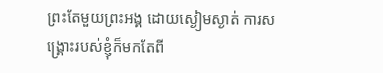ព្រះតែមួយព្រះអង្គ ដោយស្ងៀមស្ងាត់ ការសង្គ្រោះរបស់ខ្ញុំក៏មកតែពី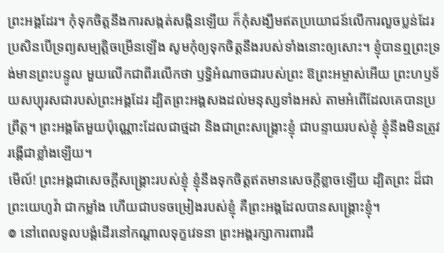ព្រះអង្គដែរ។ កុំទុកចិត្តនឹងការសង្កត់សង្កិនឡើយ ក៏កុំសង្ឃឹមឥតប្រយោជន៍លើការលួចប្លន់ដែរ ប្រសិនបើទ្រព្យសម្បត្តិចម្រើនឡើង សូមកុំឲ្យទុកចិត្តនឹងរបស់ទាំងនោះឲ្យសោះ។ ខ្ញុំបានឮព្រះទ្រង់មានព្រះបន្ទូល មួយលើកជាពីរលើកថា ឫទ្ធិអំណាចជារបស់ព្រះ ឱព្រះអម្ចាស់អើយ ព្រះហឫទ័យសប្បុរសជារបស់ព្រះអង្គដែរ ដ្បិតព្រះអង្គសងដល់មនុស្សទាំងអស់ តាមអំពើដែលគេបានប្រព្រឹត្ត។ ព្រះអង្គតែមួយប៉ុណ្ណោះដែលជាថ្មដា និងជាព្រះសង្គ្រោះខ្ញុំ ជាបន្ទាយរបស់ខ្ញុំ ខ្ញុំនឹងមិនត្រូវរង្គើជាខ្លាំងឡើយ។
មើល៍! ព្រះអង្គជាសេចក្ដីសង្គ្រោះរបស់ខ្ញុំ ខ្ញុំនឹងទុកចិត្តឥតមានសេចក្ដីខ្លាចឡើយ ដ្បិតព្រះ ដ៏ជាព្រះយេហូវ៉ា ជាកម្លាំង ហើយជាបទចម្រៀងរបស់ខ្ញុំ គឺព្រះអង្គដែលបានសង្គ្រោះខ្ញុំ។
៙ នៅពេលទូលបង្គំដើរនៅកណ្ដាលទុក្ខវេទនា ព្រះអង្គរក្សាការពារជី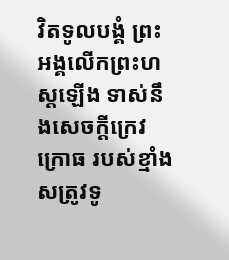វិតទូលបង្គំ ព្រះអង្គលើកព្រះហស្តឡើង ទាស់នឹងសេចក្ដីក្រេវក្រោធ របស់ខ្មាំងសត្រូវទូ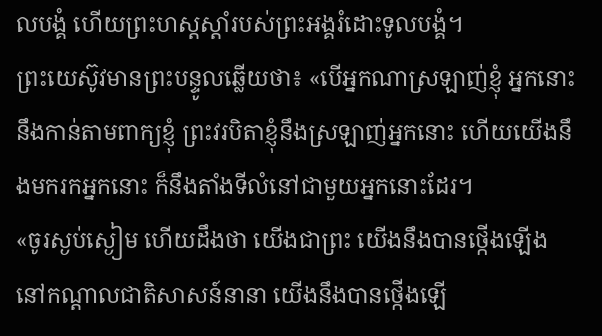លបង្គំ ហើយព្រះហស្តស្តាំរបស់ព្រះអង្គរំដោះទូលបង្គំ។
ព្រះយេស៊ូវមានព្រះបន្ទូលឆ្លើយថា៖ «បើអ្នកណាស្រឡាញ់ខ្ញុំ អ្នកនោះនឹងកាន់តាមពាក្យខ្ញុំ ព្រះវរបិតាខ្ញុំនឹងស្រឡាញ់អ្នកនោះ ហើយយើងនឹងមករកអ្នកនោះ ក៏នឹងតាំងទីលំនៅជាមួយអ្នកនោះដែរ។
«ចូរស្ងប់ស្ងៀម ហើយដឹងថា យើងជាព្រះ យើងនឹងបានថ្កើងឡើង នៅកណ្ដាលជាតិសាសន៍នានា យើងនឹងបានថ្កើងឡើ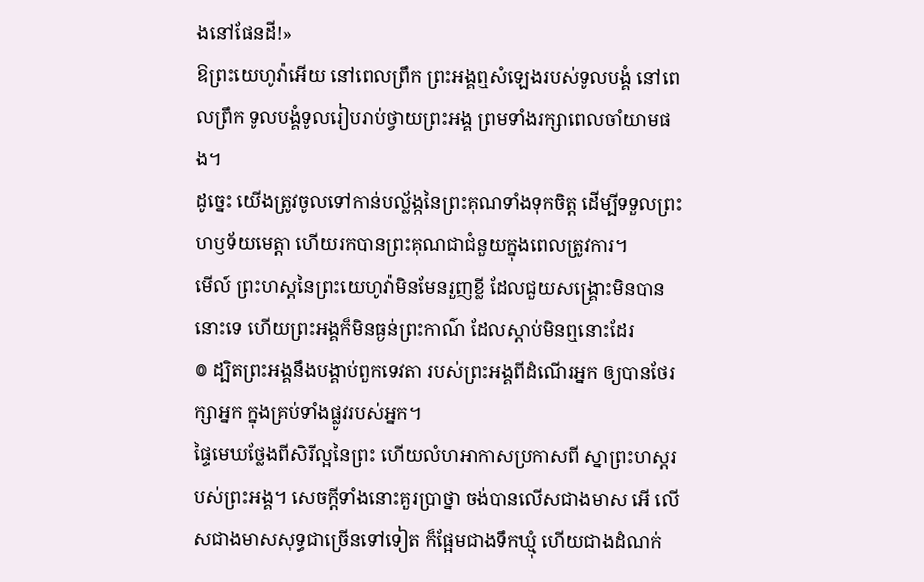ងនៅផែនដី!»
ឱព្រះយេហូវ៉ាអើយ នៅពេលព្រឹក ព្រះអង្គឮសំឡេងរបស់ទូលបង្គំ នៅពេលព្រឹក ទូលបង្គំទូលរៀបរាប់ថ្វាយព្រះអង្គ ព្រមទាំងរក្សាពេលចាំយាមផង។
ដូច្នេះ យើងត្រូវចូលទៅកាន់បល្ល័ង្កនៃព្រះគុណទាំងទុកចិត្ត ដើម្បីទទួលព្រះហឫទ័យមេត្តា ហើយរកបានព្រះគុណជាជំនួយក្នុងពេលត្រូវការ។
មើល៍ ព្រះហស្តនៃព្រះយេហូវ៉ាមិនមែនរួញខ្លី ដែលជួយសង្គ្រោះមិនបាននោះទេ ហើយព្រះអង្គក៏មិនធ្ងន់ព្រះកាណ៌ ដែលស្តាប់មិនឮនោះដែរ
៙ ដ្បិតព្រះអង្គនឹងបង្គាប់ពួកទេវតា របស់ព្រះអង្គពីដំណើរអ្នក ឲ្យបានថែរក្សាអ្នក ក្នុងគ្រប់ទាំងផ្លូវរបស់អ្នក។
ផ្ទៃមេឃថ្លែងពីសិរីល្អនៃព្រះ ហើយលំហអាកាសប្រកាសពី ស្នាព្រះហស្តរបស់ព្រះអង្គ។ សេចក្ដីទាំងនោះគួរប្រាថ្នា ចង់បានលើសជាងមាស អើ លើសជាងមាសសុទ្ធជាច្រើនទៅទៀត ក៏ផ្អែមជាងទឹកឃ្មុំ ហើយជាងដំណក់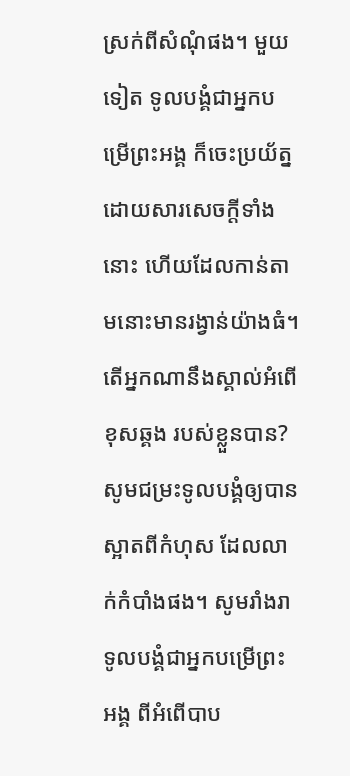ស្រក់ពីសំណុំផង។ មួយទៀត ទូលបង្គំជាអ្នកបម្រើព្រះអង្គ ក៏ចេះប្រយ័ត្ន ដោយសារសេចក្ដីទាំងនោះ ហើយដែលកាន់តាមនោះមានរង្វាន់យ៉ាងធំ។ តើអ្នកណានឹងស្គាល់អំពើខុសឆ្គង របស់ខ្លួនបាន? សូមជម្រះទូលបង្គំឲ្យបានស្អាតពីកំហុស ដែលលាក់កំបាំងផង។ សូមរាំងរាទូលបង្គំជាអ្នកបម្រើព្រះអង្គ ពីអំពើបាប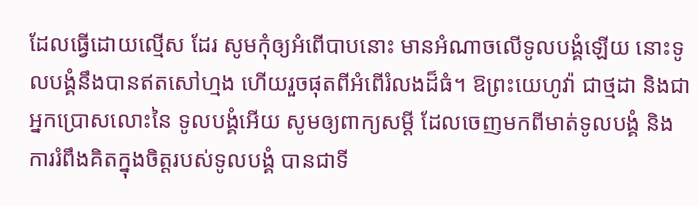ដែលធ្វើដោយល្មើស ដែរ សូមកុំឲ្យអំពើបាបនោះ មានអំណាចលើទូលបង្គំឡើយ នោះទូលបង្គំនឹងបានឥតសៅហ្មង ហើយរួចផុតពីអំពើរំលងដ៏ធំ។ ឱព្រះយេហូវ៉ា ជាថ្មដា និងជាអ្នកប្រោសលោះនៃ ទូលបង្គំអើយ សូមឲ្យពាក្យសម្ដី ដែលចេញមកពីមាត់ទូលបង្គំ និងការរំពឹងគិតក្នុងចិត្តរបស់ទូលបង្គំ បានជាទី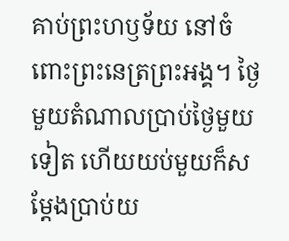គាប់ព្រះហឫទ័យ នៅចំពោះព្រះនេត្រព្រះអង្គ។ ថ្ងៃមួយតំណាលប្រាប់ថ្ងៃមួយទៀត ហើយយប់មួយក៏សម្ដែងប្រាប់យ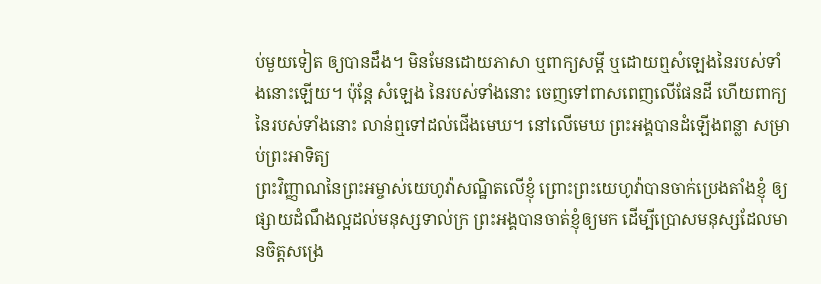ប់មួយទៀត ឲ្យបានដឹង។ មិនមែនដោយភាសា ឬពាក្យសម្ដី ឬដោយឮសំឡេងនៃរបស់ទាំងនោះឡើយ។ ប៉ុន្តែ សំឡេង នៃរបស់ទាំងនោះ ចេញទៅពាសពេញលើផែនដី ហើយពាក្យនៃរបស់ទាំងនោះ លាន់ឮទៅដល់ជើងមេឃ។ នៅលើមេឃ ព្រះអង្គបានដំឡើងពន្លា សម្រាប់ព្រះអាទិត្យ
ព្រះវិញ្ញាណនៃព្រះអម្ចាស់យេហូវ៉ាសណ្ឋិតលើខ្ញុំ ព្រោះព្រះយេហូវ៉ាបានចាក់ប្រេងតាំងខ្ញុំ ឲ្យផ្សាយដំណឹងល្អដល់មនុស្សទាល់ក្រ ព្រះអង្គបានចាត់ខ្ញុំឲ្យមក ដើម្បីប្រោសមនុស្សដែលមានចិត្តសង្រេ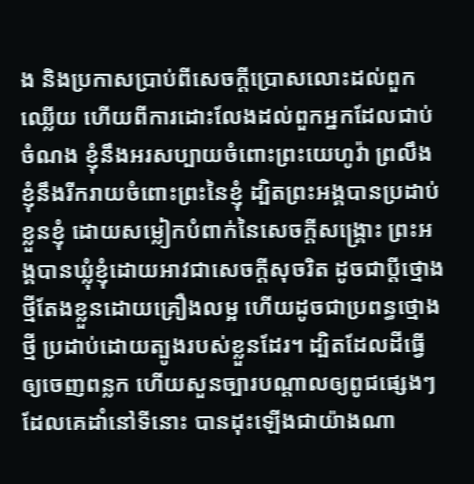ង និងប្រកាសប្រាប់ពីសេចក្ដីប្រោសលោះដល់ពួកឈ្លើយ ហើយពីការដោះលែងដល់ពួកអ្នកដែលជាប់ចំណង ខ្ញុំនឹងអរសប្បាយចំពោះព្រះយេហូវ៉ា ព្រលឹងខ្ញុំនឹងរីករាយចំពោះព្រះនៃខ្ញុំ ដ្បិតព្រះអង្គបានប្រដាប់ខ្លួនខ្ញុំ ដោយសម្លៀកបំពាក់នៃសេចក្ដីសង្គ្រោះ ព្រះអង្គបានឃ្លុំខ្ញុំដោយអាវជាសេចក្ដីសុចរិត ដូចជាប្តីថ្មោងថ្មីតែងខ្លួនដោយគ្រឿងលម្អ ហើយដូចជាប្រពន្ធថ្មោងថ្មី ប្រដាប់ដោយត្បូងរបស់ខ្លួនដែរ។ ដ្បិតដែលដីធ្វើឲ្យចេញពន្លក ហើយសួនច្បារបណ្ដាលឲ្យពូជផ្សេងៗ ដែលគេដាំនៅទីនោះ បានដុះឡើងជាយ៉ាងណា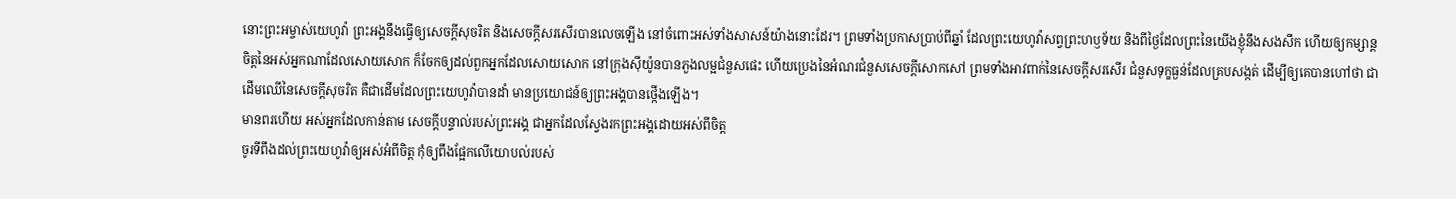នោះព្រះអម្ចាស់យេហូវ៉ា ព្រះអង្គនឹងធ្វើឲ្យសេចក្ដីសុចរិត និងសេចក្ដីសរសើរបានលេចឡើង នៅចំពោះអស់ទាំងសាសន៍យ៉ាងនោះដែរ។ ព្រមទាំងប្រកាសប្រាប់ពីឆ្នាំ ដែលព្រះយេហូវ៉ាសព្វព្រះហឫទ័យ និងពីថ្ងៃដែលព្រះនៃយើងខ្ញុំនឹងសងសឹក ហើយឲ្យកម្សាន្តចិត្តនៃអស់អ្នកណាដែលសោយសោក ក៏ចែកឲ្យដល់ពួកអ្នកដែលសោយសោក នៅក្រុងស៊ីយ៉ូនបានភួងលម្អជំនួសផេះ ហើយប្រេងនៃអំណរជំនួសសេចក្ដីសោកសៅ ព្រមទាំងអាវពាក់នៃសេចក្ដីសរសើរ ជំនួសទុក្ខធ្ងន់ដែលគ្របសង្កត់ ដើម្បីឲ្យគេបានហៅថា ជាដើមឈើនៃសេចក្ដីសុចរិត គឺជាដើមដែលព្រះយេហូវ៉ាបានដាំ មានប្រយោជន៍ឲ្យព្រះអង្គបានថ្កើងឡើង។
មានពរហើយ អស់អ្នកដែលកាន់តាម សេចក្ដីបន្ទាល់របស់ព្រះអង្គ ជាអ្នកដែលស្វែងរកព្រះអង្គដោយអស់ពីចិត្ត
ចូរទីពឹងដល់ព្រះយេហូវ៉ាឲ្យអស់អំពីចិត្ត កុំឲ្យពឹងផ្អែកលើយោបល់របស់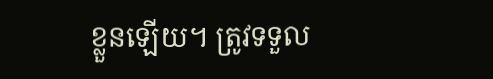ខ្លួនឡើយ។ ត្រូវទទួល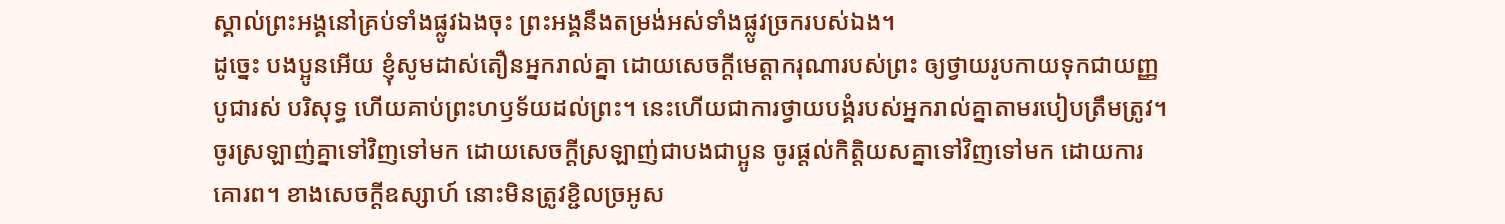ស្គាល់ព្រះអង្គនៅគ្រប់ទាំងផ្លូវឯងចុះ ព្រះអង្គនឹងតម្រង់អស់ទាំងផ្លូវច្រករបស់ឯង។
ដូច្នេះ បងប្អូនអើយ ខ្ញុំសូមដាស់តឿនអ្នករាល់គ្នា ដោយសេចក្តីមេត្តាករុណារបស់ព្រះ ឲ្យថ្វាយរូបកាយទុកជាយញ្ញបូជារស់ បរិសុទ្ធ ហើយគាប់ព្រះហឫទ័យដល់ព្រះ។ នេះហើយជាការថ្វាយបង្គំរបស់អ្នករាល់គ្នាតាមរបៀបត្រឹមត្រូវ។ ចូរស្រឡាញ់គ្នាទៅវិញទៅមក ដោយសេចក្ដីស្រឡាញ់ជាបងជាប្អូន ចូរផ្តល់កិត្តិយសគ្នាទៅវិញទៅមក ដោយការគោរព។ ខាងសេចក្ដីឧស្សាហ៍ នោះមិនត្រូវខ្ជិលច្រអូស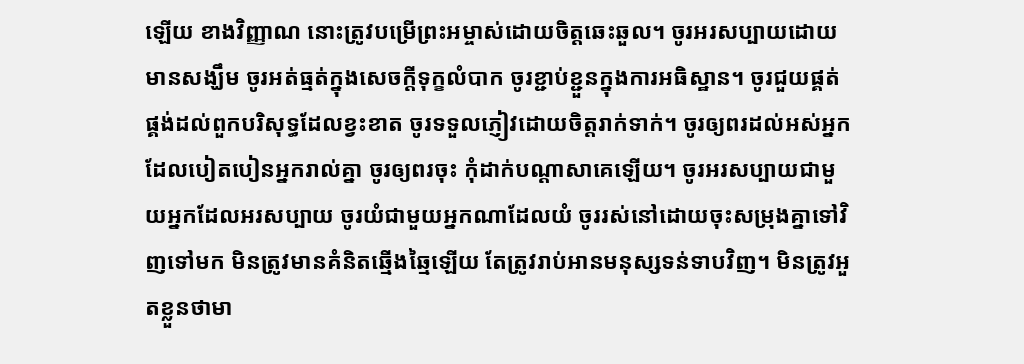ឡើយ ខាងវិញ្ញាណ នោះត្រូវបម្រើព្រះអម្ចាស់ដោយចិត្តឆេះឆួល។ ចូរអរសប្បាយដោយមានសង្ឃឹម ចូរអត់ធ្មត់ក្នុងសេចក្តីទុក្ខលំបាក ចូរខ្ជាប់ខ្ជួនក្នុងការអធិស្ឋាន។ ចូរជួយផ្គត់ផ្គង់ដល់ពួកបរិសុទ្ធដែលខ្វះខាត ចូរទទួលភ្ញៀវដោយចិត្តរាក់ទាក់។ ចូរឲ្យពរដល់អស់អ្នកដែលបៀតបៀនអ្នករាល់គ្នា ចូរឲ្យពរចុះ កុំដាក់បណ្ដាសាគេឡើយ។ ចូរអរសប្បាយជាមួយអ្នកដែលអរសប្បាយ ចូរយំជាមួយអ្នកណាដែលយំ ចូររស់នៅដោយចុះសម្រុងគ្នាទៅវិញទៅមក មិនត្រូវមានគំនិតឆ្មើងឆ្មៃឡើយ តែត្រូវរាប់អានមនុស្សទន់ទាបវិញ។ មិនត្រូវអួតខ្លួនថាមា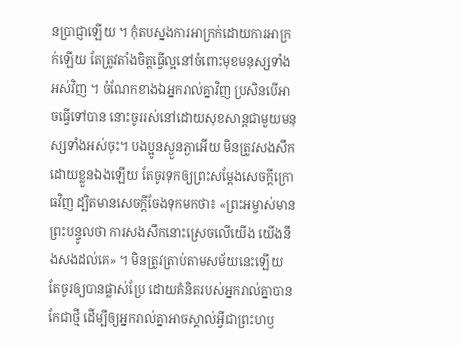នប្រាជ្ញាឡើយ ។ កុំតបស្នងការអាក្រក់ដោយការអាក្រក់ឡើយ តែត្រូវតាំងចិត្តធ្វើល្អនៅចំពោះមុខមនុស្សទាំងអស់វិញ ។ ចំណែកខាងឯអ្នករាល់គ្នាវិញ ប្រសិនបើអាចធ្វើទៅបាន នោះចូររស់នៅដោយសុខសាន្តជាមួយមនុស្សទាំងអស់ចុះ។ បងប្អូនស្ងួនភ្ងាអើយ មិនត្រូវសងសឹកដោយខ្លួនឯងឡើយ តែចូរទុកឲ្យព្រះសម្ដែងសេចក្ដីក្រោធវិញ ដ្បិតមានសេចក្តីចែងទុកមកថា៖ «ព្រះអម្ចាស់មានព្រះបន្ទូលថា ការសងសឹកនោះស្រេចលើយើង យើងនឹងសងដល់គេ» ។ មិនត្រូវត្រាប់តាមសម័យនេះឡើយ តែចូរឲ្យបានផ្លាស់ប្រែ ដោយគំនិតរបស់អ្នករាល់គ្នាបានកែជាថ្មី ដើម្បីឲ្យអ្នករាល់គ្នាអាចស្គាល់អ្វីជាព្រះហឫ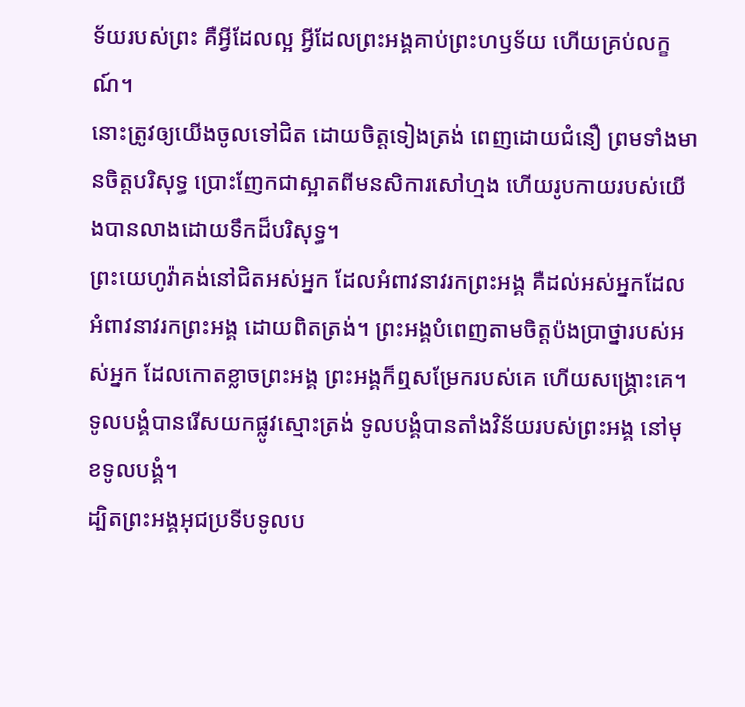ទ័យរបស់ព្រះ គឺអ្វីដែលល្អ អ្វីដែលព្រះអង្គគាប់ព្រះហឫទ័យ ហើយគ្រប់លក្ខណ៍។
នោះត្រូវឲ្យយើងចូលទៅជិត ដោយចិត្តទៀងត្រង់ ពេញដោយជំនឿ ព្រមទាំងមានចិត្តបរិសុទ្ធ ប្រោះញែកជាស្អាតពីមនសិការសៅហ្មង ហើយរូបកាយរបស់យើងបានលាងដោយទឹកដ៏បរិសុទ្ធ។
ព្រះយេហូវ៉ាគង់នៅជិតអស់អ្នក ដែលអំពាវនាវរកព្រះអង្គ គឺដល់អស់អ្នកដែលអំពាវនាវរកព្រះអង្គ ដោយពិតត្រង់។ ព្រះអង្គបំពេញតាមចិត្តប៉ងប្រាថ្នារបស់អស់អ្នក ដែលកោតខ្លាចព្រះអង្គ ព្រះអង្គក៏ឮសម្រែករបស់គេ ហើយសង្គ្រោះគេ។
ទូលបង្គំបានរើសយកផ្លូវស្មោះត្រង់ ទូលបង្គំបានតាំងវិន័យរបស់ព្រះអង្គ នៅមុខទូលបង្គំ។
ដ្បិតព្រះអង្គអុជប្រទីបទូលប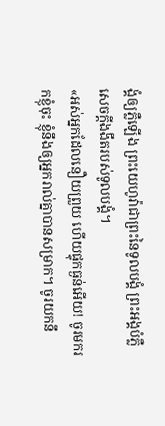ង្គំឲ្យភ្លឺឡើង ព្រះយេហូវ៉ាជាព្រះនៃទូលបង្គំ ព្រះអង្គបំភ្លឺសេចក្ដីងងឹតរបស់ទូលបង្គំ។
«អស់អ្នកដែលនឿយព្រួយ ហើយផ្ទុកធ្ងន់អើយ! ចូរមករកខ្ញុំចុះ ខ្ញុំនឹងឲ្យអ្នករាល់គ្នាបានសម្រាក។ ចូរយកនឹ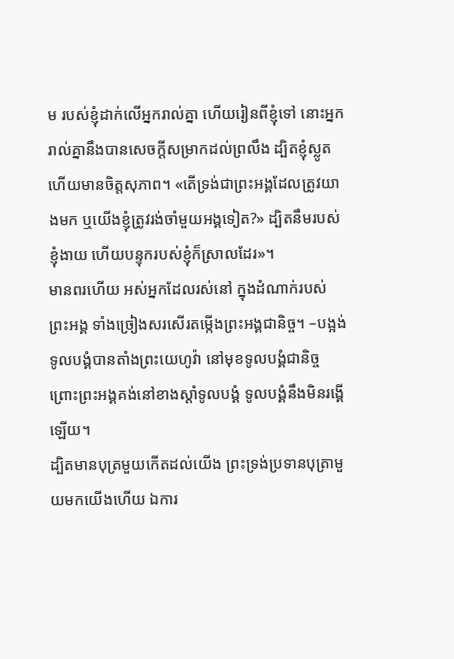ម របស់ខ្ញុំដាក់លើអ្នករាល់គ្នា ហើយរៀនពីខ្ញុំទៅ នោះអ្នករាល់គ្នានឹងបានសេចក្តីសម្រាកដល់ព្រលឹង ដ្បិតខ្ញុំស្លូត ហើយមានចិត្តសុភាព។ «តើទ្រង់ជាព្រះអង្គដែលត្រូវយាងមក ឬយើងខ្ញុំត្រូវរង់ចាំមួយអង្គទៀត?» ដ្បិតនឹមរបស់ខ្ញុំងាយ ហើយបន្ទុករបស់ខ្ញុំក៏ស្រាលដែរ»។
មានពរហើយ អស់អ្នកដែលរស់នៅ ក្នុងដំណាក់របស់ព្រះអង្គ ទាំងច្រៀងសរសើរតម្កើងព្រះអង្គជានិច្ច។ –បង្អង់
ទូលបង្គំបានតាំងព្រះយេហូវ៉ា នៅមុខទូលបង្គំជានិច្ច ព្រោះព្រះអង្គគង់នៅខាងស្តាំទូលបង្គំ ទូលបង្គំនឹងមិនរង្គើឡើយ។
ដ្បិតមានបុត្រមួយកើតដល់យើង ព្រះទ្រង់ប្រទានបុត្រាមួយមកយើងហើយ ឯការ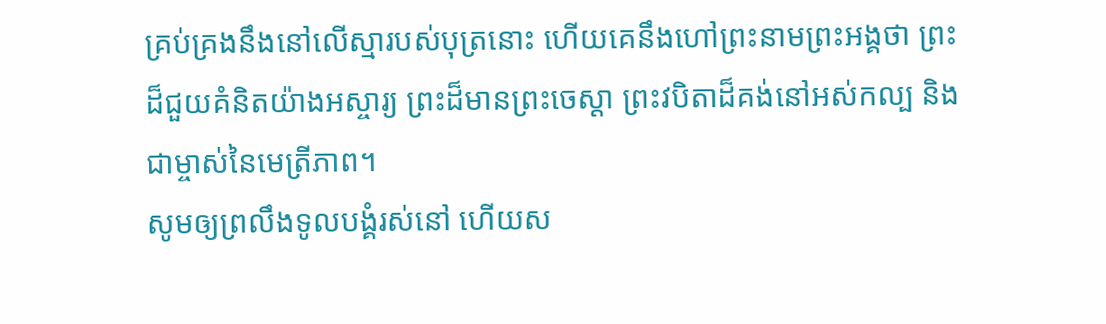គ្រប់គ្រងនឹងនៅលើស្មារបស់បុត្រនោះ ហើយគេនឹងហៅព្រះនាមព្រះអង្គថា ព្រះដ៏ជួយគំនិតយ៉ាងអស្ចារ្យ ព្រះដ៏មានព្រះចេស្តា ព្រះវបិតាដ៏គង់នៅអស់កល្ប និងជាម្ចាស់នៃមេត្រីភាព។
សូមឲ្យព្រលឹងទូលបង្គំរស់នៅ ហើយស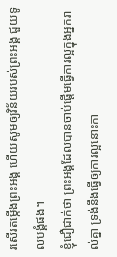រសើរតម្កើងព្រះអង្គ ហើយសូមឲ្យវិន័យរបស់ព្រះអង្គ ជួយទូលបង្គំផង។
ខ្ញុំជឿជាក់ថា ព្រះអង្គដែលបានចាប់ផ្តើមធ្វើការល្អក្នុងអ្នករាល់គ្នា ទ្រង់នឹងធ្វើឲ្យការល្អនោះកា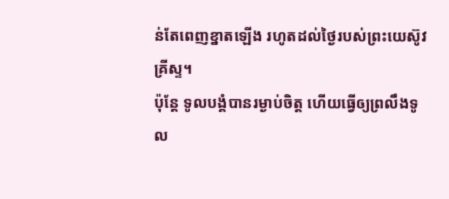ន់តែពេញខ្នាតឡើង រហូតដល់ថ្ងៃរបស់ព្រះយេស៊ូវគ្រីស្ទ។
ប៉ុន្ដែ ទូលបង្គំបានរម្ងាប់ចិត្ត ហើយធ្វើឲ្យព្រលឹងទូល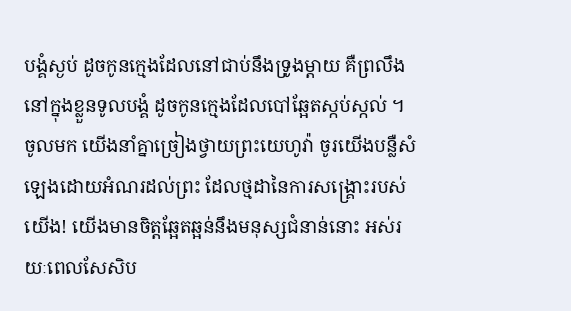បង្គំស្ងប់ ដូចកូនក្មេងដែលនៅជាប់នឹងទ្រូងម្តាយ គឺព្រលឹងនៅក្នុងខ្លួនទូលបង្គំ ដូចកូនក្មេងដែលបៅឆ្អែតស្កប់ស្កល់ ។
ចូលមក យើងនាំគ្នាច្រៀងថ្វាយព្រះយេហូវ៉ា ចូរយើងបន្លឺសំឡេងដោយអំណរដល់ព្រះ ដែលថ្មដានៃការសង្គ្រោះរបស់យើង! យើងមានចិត្តឆ្អែតឆ្អន់នឹងមនុស្សជំនាន់នោះ អស់រយៈពេលសែសិប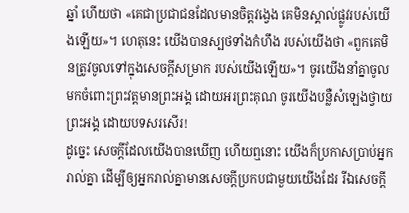ឆ្នាំ ហើយថា «គេជាប្រជាជនដែលមានចិត្តវង្វេង គេមិនស្គាល់ផ្លូវរបស់យើងឡើយ»។ ហេតុនេះ យើងបានស្បថទាំងកំហឹង របស់យើងថា «ពួកគេមិនត្រូវចូលទៅក្នុងសេចក្ដីសម្រាក របស់យើងឡើយ»។ ចូរយើងនាំគ្នាចូលមកចំពោះព្រះវត្តមានព្រះអង្គ ដោយអរព្រះគុណ ចូរយើងបន្លឺសំឡេងថ្វាយព្រះអង្គ ដោយបទសរសើរ!
ដូច្នេះ សេចក្ដីដែលយើងបានឃើញ ហើយឮនោះ យើងក៏ប្រកាសប្រាប់អ្នករាល់គ្នា ដើម្បីឲ្យអ្នករាល់គ្នាមានសេចក្ដីប្រកបជាមួយយើងដែរ រីឯសេចក្ដី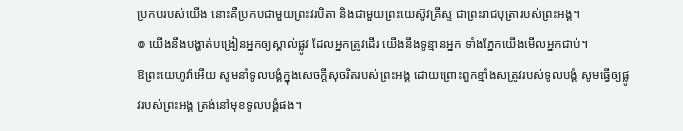ប្រកបរបស់យើង នោះគឺប្រកបជាមួយព្រះវរបិតា និងជាមួយព្រះយេស៊ូវគ្រីស្ទ ជាព្រះរាជបុត្រារបស់ព្រះអង្គ។
៙ យើងនឹងបង្ហាត់បង្រៀនអ្នកឲ្យស្គាល់ផ្លូវ ដែលអ្នកត្រូវដើរ យើងនឹងទូន្មានអ្នក ទាំងភ្នែកយើងមើលអ្នកជាប់។
ឱព្រះយេហូវ៉ាអើយ សូមនាំទូលបង្គំក្នុងសេចក្ដីសុចរិតរបស់ព្រះអង្គ ដោយព្រោះពួកខ្មាំងសត្រូវរបស់ទូលបង្គំ សូមធ្វើឲ្យផ្លូវរបស់ព្រះអង្គ ត្រង់នៅមុខទូលបង្គំផង។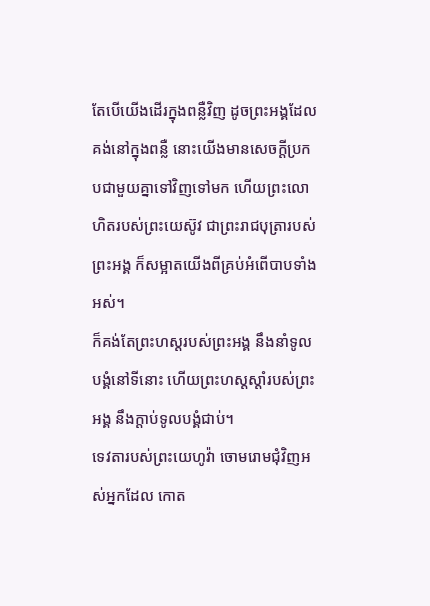តែបើយើងដើរក្នុងពន្លឺវិញ ដូចព្រះអង្គដែលគង់នៅក្នុងពន្លឺ នោះយើងមានសេចក្ដីប្រកបជាមួយគ្នាទៅវិញទៅមក ហើយព្រះលោហិតរបស់ព្រះយេស៊ូវ ជាព្រះរាជបុត្រារបស់ព្រះអង្គ ក៏សម្អាតយើងពីគ្រប់អំពើបាបទាំងអស់។
ក៏គង់តែព្រះហស្តរបស់ព្រះអង្គ នឹងនាំទូលបង្គំនៅទីនោះ ហើយព្រះហស្តស្តាំរបស់ព្រះអង្គ នឹងក្តាប់ទូលបង្គំជាប់។
ទេវតារបស់ព្រះយេហូវ៉ា ចោមរោមជុំវិញអស់អ្នកដែល កោត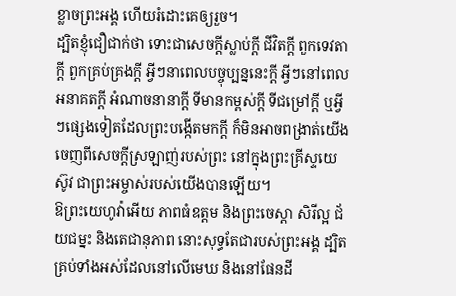ខ្លាចព្រះអង្គ ហើយរំដោះគេឲ្យរួច។
ដ្បិតខ្ញុំជឿជាក់ថា ទោះជាសេចក្ដីស្លាប់ក្ដី ជីវិតក្ដី ពួកទេវតាក្ដី ពួកគ្រប់គ្រងក្ដី អ្វីៗនាពេលបច្ចុប្បន្ននេះក្ដី អ្វីៗនៅពេលអនាគតក្ដី អំណាចនានាក្ដី ទីមានកម្ពស់ក្ដី ទីជម្រៅក្ដី ឬអ្វីៗផ្សេងទៀតដែលព្រះបង្កើតមកក្តី ក៏មិនអាចពង្រាត់យើង ចេញពីសេចក្តីស្រឡាញ់របស់ព្រះ នៅក្នុងព្រះគ្រីស្ទយេស៊ូវ ជាព្រះអម្ចាស់របស់យើងបានឡើយ។
ឱព្រះយេហូវ៉ាអើយ ភាពធំឧត្ដម និងព្រះចេស្តា សិរីល្អ ជ័យជម្នះ និងតេជានុភាព នោះសុទ្ធតែជារបស់ព្រះអង្គ ដ្បិតគ្រប់ទាំងអស់ដែលនៅលើមេឃ និងនៅផែនដី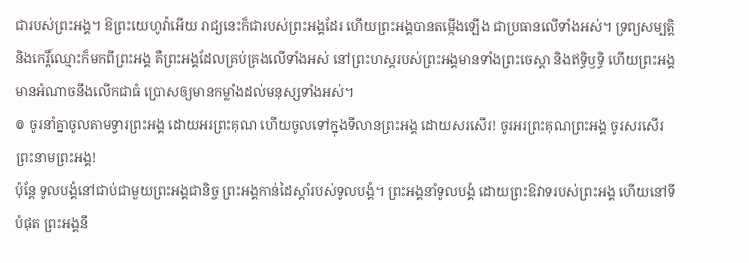ជារបស់ព្រះអង្គ។ ឱព្រះយេហូវ៉ាអើយ រាជ្យនេះក៏ជារបស់ព្រះអង្គដែរ ហើយព្រះអង្គបានតម្កើងឡើង ជាប្រធានលើទាំងអស់។ ទ្រព្យសម្បត្តិ និងកេរ្តិ៍ឈ្មោះក៏មកពីព្រះអង្គ គឺព្រះអង្គដែលគ្រប់គ្រងលើទាំងអស់ នៅព្រះហស្តរបស់ព្រះអង្គមានទាំងព្រះចេស្តា និងឥទ្ធិឫទ្ធិ ហើយព្រះអង្គមានអំណាចនឹងលើកជាធំ ប្រោសឲ្យមានកម្លាំងដល់មនុស្សទាំងអស់។
៙ ចូរនាំគ្នាចូលតាមទ្វារព្រះអង្គ ដោយអរព្រះគុណ ហើយចូលទៅក្នុងទីលានព្រះអង្គ ដោយសរសើរ! ចូរអរព្រះគុណព្រះអង្គ ចូរសរសើរព្រះនាមព្រះអង្គ!
ប៉ុន្តែ ទូលបង្គំនៅជាប់ជាមួយព្រះអង្គជានិច្ច ព្រះអង្គកាន់ដៃស្តាំរបស់ទូលបង្គំ។ ព្រះអង្គនាំទូលបង្គំ ដោយព្រះឱវាទរបស់ព្រះអង្គ ហើយនៅទីបំផុត ព្រះអង្គនឹ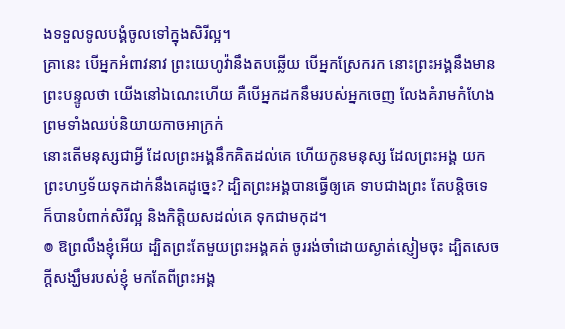ងទទួលទូលបង្គំចូលទៅក្នុងសិរីល្អ។
គ្រានេះ បើអ្នកអំពាវនាវ ព្រះយេហូវ៉ានឹងតបឆ្លើយ បើអ្នកស្រែករក នោះព្រះអង្គនឹងមានព្រះបន្ទូលថា យើងនៅឯណេះហើយ គឺបើអ្នកដកនឹមរបស់អ្នកចេញ លែងគំរាមកំហែង ព្រមទាំងឈប់និយាយកាចអាក្រក់
នោះតើមនុស្សជាអ្វី ដែលព្រះអង្គនឹកគិតដល់គេ ហើយកូនមនុស្ស ដែលព្រះអង្គ យកព្រះហឫទ័យទុកដាក់នឹងគេដូច្នេះ? ដ្បិតព្រះអង្គបានធ្វើឲ្យគេ ទាបជាងព្រះ តែបន្តិចទេ ក៏បានបំពាក់សិរីល្អ និងកិត្តិយសដល់គេ ទុកជាមកុដ។
៙ ឱព្រលឹងខ្ញុំអើយ ដ្បិតព្រះតែមួយព្រះអង្គគត់ ចូររង់ចាំដោយស្ងាត់ស្ញៀមចុះ ដ្បិតសេចក្ដីសង្ឃឹមរបស់ខ្ញុំ មកតែពីព្រះអង្គ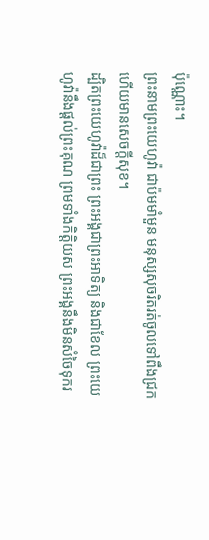ប៉ុណ្ណោះ។
ព្រះនាមព្រះយេហូវ៉ា ជាប៉មមាំមួន មនុស្សសុចរិតរត់ចូលទៅពឹងជ្រក ហើយមានសេចក្ដីសុខ។
ដ្បិតព្រះយេហូវ៉ាដ៏ជាព្រះ ព្រះអង្គជាព្រះអាទិត្យ និងជាខែល ព្រះយេហូវ៉ានឹងផ្តល់ព្រះគុណ ព្រមទាំងកិត្តិយស ព្រះអង្គនឹងមិនសំចៃទុករ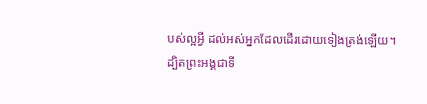បស់ល្អអ្វី ដល់អស់អ្នកដែលដើរដោយទៀងត្រង់ឡើយ។
ដ្បិតព្រះអង្គជាទី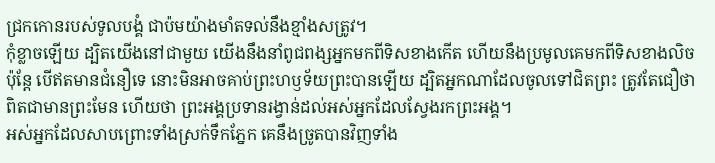ជ្រកកោនរបស់ទូលបង្គំ ជាប៉មយ៉ាងមាំតទល់នឹងខ្មាំងសត្រូវ។
កុំខ្លាចឡើយ ដ្បិតយើងនៅជាមួយ យើងនឹងនាំពូជពង្សអ្នកមកពីទិសខាងកើត ហើយនឹងប្រមូលគេមកពីទិសខាងលិច
ប៉ុន្ដែ បើឥតមានជំនឿទេ នោះមិនអាចគាប់ព្រះហឫទ័យព្រះបានឡើយ ដ្បិតអ្នកណាដែលចូលទៅជិតព្រះ ត្រូវតែជឿថា ពិតជាមានព្រះមែន ហើយថា ព្រះអង្គប្រទានរង្វាន់ដល់អស់អ្នកដែលស្វែងរកព្រះអង្គ។
អស់អ្នកដែលសាបព្រោះទាំងស្រក់ទឹកភ្នែក គេនឹងច្រូតបានវិញទាំង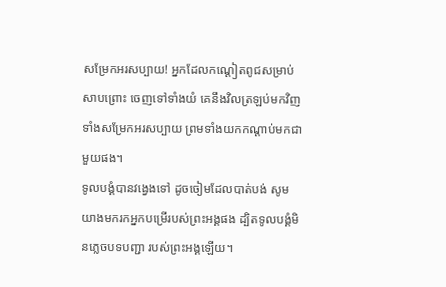សម្រែកអរសប្បាយ! អ្នកដែលកណ្ដៀតពូជសម្រាប់សាបព្រោះ ចេញទៅទាំងយំ គេនឹងវិលត្រឡប់មកវិញ ទាំងសម្រែកអរសប្បាយ ព្រមទាំងយកកណ្ដាប់មកជាមួយផង។
ទូលបង្គំបានវង្វេងទៅ ដូចចៀមដែលបាត់បង់ សូមយាងមករកអ្នកបម្រើរបស់ព្រះអង្គផង ដ្បិតទូលបង្គំមិនភ្លេចបទបញ្ជា របស់ព្រះអង្គឡើយ។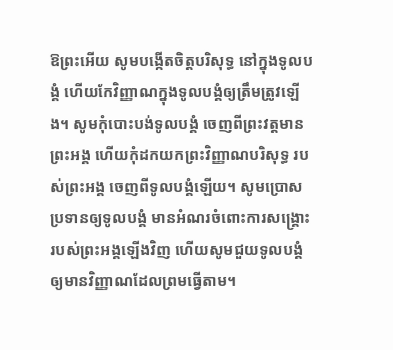ឱព្រះអើយ សូមបង្កើតចិត្តបរិសុទ្ធ នៅក្នុងទូលបង្គំ ហើយកែវិញ្ញាណក្នុងទូលបង្គំឲ្យត្រឹមត្រូវឡើង។ សូមកុំបោះបង់ទូលបង្គំ ចេញពីព្រះវត្តមានព្រះអង្គ ហើយកុំដកយកព្រះវិញ្ញាណបរិសុទ្ធ របស់ព្រះអង្គ ចេញពីទូលបង្គំឡើយ។ សូមប្រោសប្រទានឲ្យទូលបង្គំ មានអំណរចំពោះការសង្គ្រោះ របស់ព្រះអង្គឡើងវិញ ហើយសូមជួយទូលបង្គំ ឲ្យមានវិញ្ញាណដែលព្រមធ្វើតាម។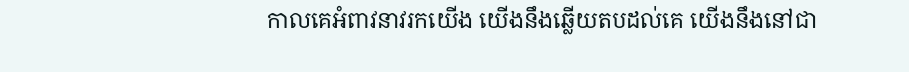កាលគេអំពាវនាវរកយើង យើងនឹងឆ្លើយតបដល់គេ យើងនឹងនៅជា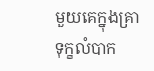មួយគេក្នុងគ្រាទុក្ខលំបាក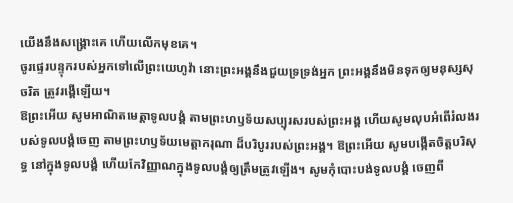យើងនឹងសង្គ្រោះគេ ហើយលើកមុខគេ។
ចូរផ្ទេរបន្ទុករបស់អ្នកទៅលើព្រះយេហូវ៉ា នោះព្រះអង្គនឹងជួយទ្រទ្រង់អ្នក ព្រះអង្គនឹងមិនទុកឲ្យមនុស្សសុចរិត ត្រូវរង្គើឡើយ។
ឱព្រះអើយ សូមអាណិតមេត្តាទូលបង្គំ តាមព្រះហឫទ័យសប្បុរសរបស់ព្រះអង្គ ហើយសូមលុបអំពើរំលងរបស់ទូលបង្គំចេញ តាមព្រះហឫទ័យមេត្តាករុណា ដ៏បរិបូររបស់ព្រះអង្គ។ ឱព្រះអើយ សូមបង្កើតចិត្តបរិសុទ្ធ នៅក្នុងទូលបង្គំ ហើយកែវិញ្ញាណក្នុងទូលបង្គំឲ្យត្រឹមត្រូវឡើង។ សូមកុំបោះបង់ទូលបង្គំ ចេញពី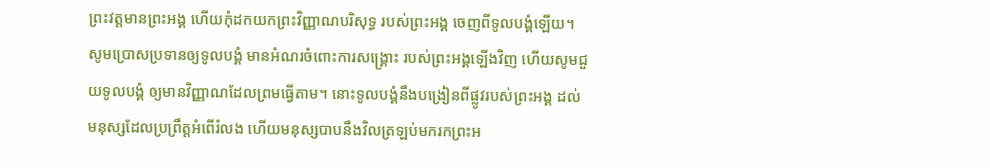ព្រះវត្តមានព្រះអង្គ ហើយកុំដកយកព្រះវិញ្ញាណបរិសុទ្ធ របស់ព្រះអង្គ ចេញពីទូលបង្គំឡើយ។ សូមប្រោសប្រទានឲ្យទូលបង្គំ មានអំណរចំពោះការសង្គ្រោះ របស់ព្រះអង្គឡើងវិញ ហើយសូមជួយទូលបង្គំ ឲ្យមានវិញ្ញាណដែលព្រមធ្វើតាម។ នោះទូលបង្គំនឹងបង្រៀនពីផ្លូវរបស់ព្រះអង្គ ដល់មនុស្សដែលប្រព្រឹត្តអំពើរំលង ហើយមនុស្សបាបនឹងវិលត្រឡប់មករកព្រះអ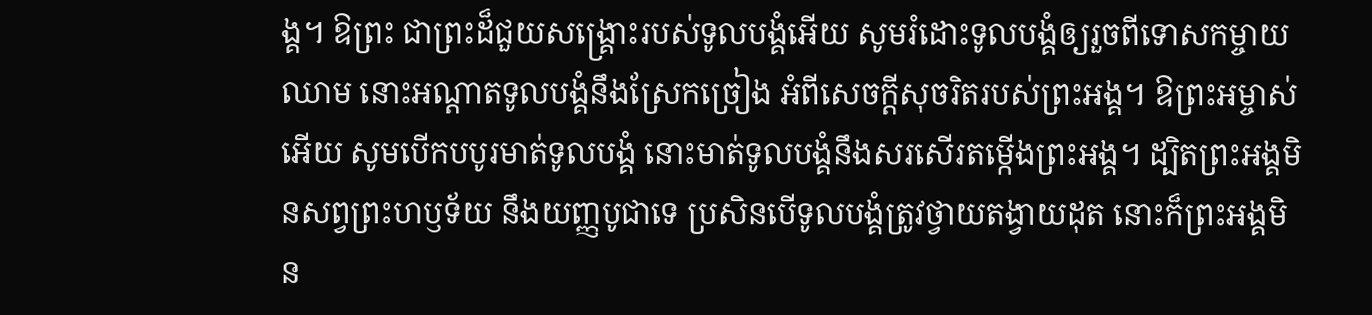ង្គ។ ឱព្រះ ជាព្រះដ៏ជួយសង្គ្រោះរបស់ទូលបង្គំអើយ សូមរំដោះទូលបង្គំឲ្យរួចពីទោសកម្ចាយឈាម នោះអណ្ដាតទូលបង្គំនឹងស្រែកច្រៀង អំពីសេចក្ដីសុចរិតរបស់ព្រះអង្គ។ ឱព្រះអម្ចាស់អើយ សូមបើកបបូរមាត់ទូលបង្គំ នោះមាត់ទូលបង្គំនឹងសរសើរតម្កើងព្រះអង្គ។ ដ្បិតព្រះអង្គមិនសព្វព្រះហឫទ័យ នឹងយញ្ញបូជាទេ ប្រសិនបើទូលបង្គំត្រូវថ្វាយតង្វាយដុត នោះក៏ព្រះអង្គមិន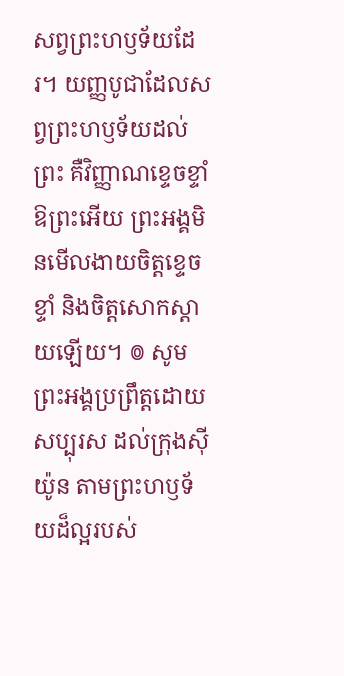សព្វព្រះហឫទ័យដែរ។ យញ្ញបូជាដែលសព្វព្រះហឫទ័យដល់ព្រះ គឺវិញ្ញាណខ្ទេចខ្ទាំ ឱព្រះអើយ ព្រះអង្គមិនមើលងាយចិត្តខ្ទេចខ្ទាំ និងចិត្តសោកស្ដាយឡើយ។ ៙ សូមព្រះអង្គប្រព្រឹត្តដោយសប្បុរស ដល់ក្រុងស៊ីយ៉ូន តាមព្រះហឫទ័យដ៏ល្អរបស់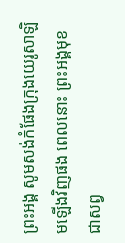ព្រះអង្គ សូមសង់កំផែងក្រុងយេរូសាឡិមឡើងវិញផង ពេលនោះ ព្រះអង្គមុខជាសព្វ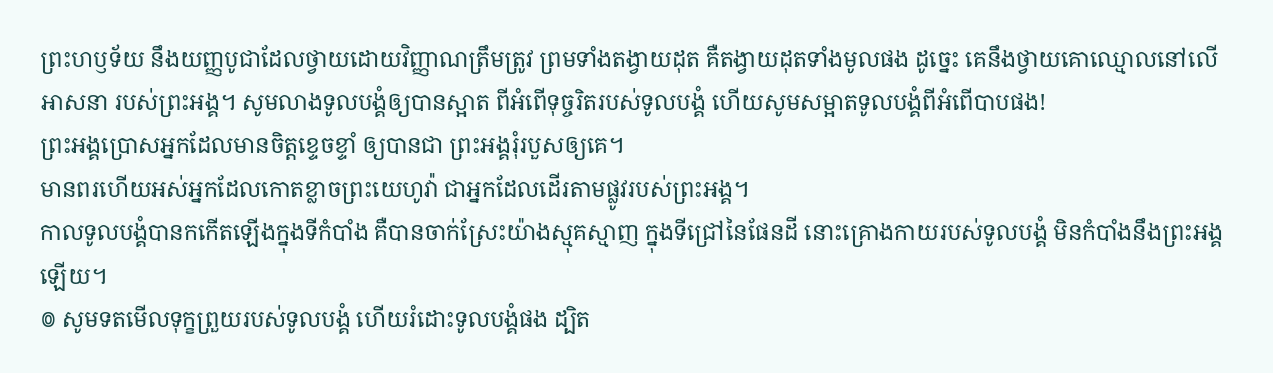ព្រះហឫទ័យ នឹងយញ្ញបូជាដែលថ្វាយដោយវិញ្ញាណត្រឹមត្រូវ ព្រមទាំងតង្វាយដុត គឺតង្វាយដុតទាំងមូលផង ដូច្នេះ គេនឹងថ្វាយគោឈ្មោលនៅលើអាសនា របស់ព្រះអង្គ។ សូមលាងទូលបង្គំឲ្យបានស្អាត ពីអំពើទុច្ចរិតរបស់ទូលបង្គំ ហើយសូមសម្អាតទូលបង្គំពីអំពើបាបផង!
ព្រះអង្គប្រោសអ្នកដែលមានចិត្តខ្ទេចខ្ទាំ ឲ្យបានជា ព្រះអង្គរុំរបួសឲ្យគេ។
មានពរហើយអស់អ្នកដែលកោតខ្លាចព្រះយេហូវ៉ា ជាអ្នកដែលដើរតាមផ្លូវរបស់ព្រះអង្គ។
កាលទូលបង្គំបានកកើតឡើងក្នុងទីកំបាំង គឺបានចាក់ស្រែះយ៉ាងស្មុគស្មាញ ក្នុងទីជ្រៅនៃផែនដី នោះគ្រោងកាយរបស់ទូលបង្គំ មិនកំបាំងនឹងព្រះអង្គឡើយ។
៙ សូមទតមើលទុក្ខព្រួយរបស់ទូលបង្គំ ហើយរំដោះទូលបង្គំផង ដ្បិត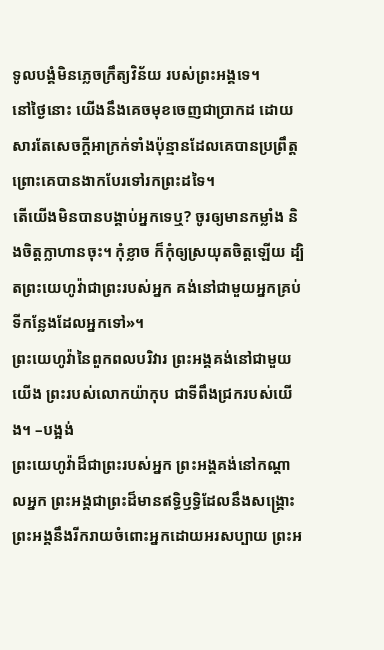ទូលបង្គំមិនភ្លេចក្រឹត្យវិន័យ របស់ព្រះអង្គទេ។
នៅថ្ងៃនោះ យើងនឹងគេចមុខចេញជាប្រាកដ ដោយសារតែសេចក្ដីអាក្រក់ទាំងប៉ុន្មានដែលគេបានប្រព្រឹត្ត ព្រោះគេបានងាកបែរទៅរកព្រះដទៃ។
តើយើងមិនបានបង្គាប់អ្នកទេឬ? ចូរឲ្យមានកម្លាំង និងចិត្តក្លាហានចុះ។ កុំខ្លាច ក៏កុំឲ្យស្រយុតចិត្តឡើយ ដ្បិតព្រះយេហូវ៉ាជាព្រះរបស់អ្នក គង់នៅជាមួយអ្នកគ្រប់ទីកន្លែងដែលអ្នកទៅ»។
ព្រះយេហូវ៉ានៃពួកពលបរិវារ ព្រះអង្គគង់នៅជាមួយយើង ព្រះរបស់លោកយ៉ាកុប ជាទីពឹងជ្រករបស់យើង។ –បង្អង់
ព្រះយេហូវ៉ាដ៏ជាព្រះរបស់អ្នក ព្រះអង្គគង់នៅកណ្ដាលអ្នក ព្រះអង្គជាព្រះដ៏មានឥទ្ធិឫទ្ធិដែលនឹងសង្គ្រោះ ព្រះអង្គនឹងរីករាយចំពោះអ្នកដោយអរសប្បាយ ព្រះអ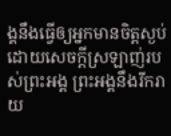ង្គនឹងធ្វើឲ្យអ្នកមានចិត្តស្ងប់ ដោយសេចក្ដីស្រឡាញ់របស់ព្រះអង្គ ព្រះអង្គនឹងរីករាយ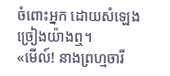ចំពោះអ្នក ដោយសំឡេងច្រៀងយ៉ាងឮ។
«មើល៍! នាងព្រហ្មចារី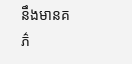នឹងមានគភ៌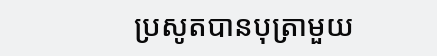ប្រសូតបានបុត្រាមួយ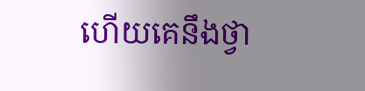ហើយគេនឹងថ្វា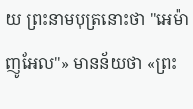យ ព្រះនាមបុត្រនោះថា "អេម៉ាញូអែល"» មានន័យថា «ព្រះ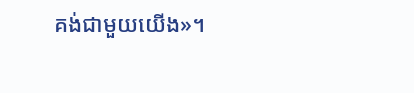គង់ជាមួយយើង»។